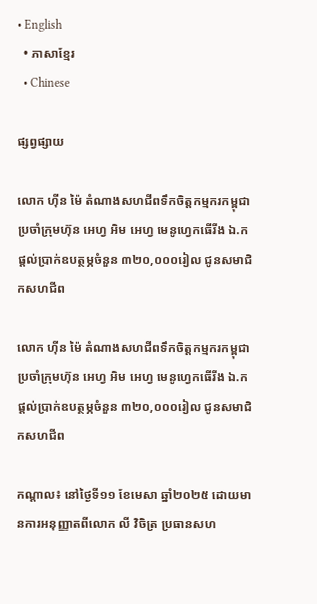• English
  • ភាសាខ្មែរ
  • Chinese

ផ្សព្វផ្សាយ

លោក ហ៊ីន ម៉ៃ តំណាងសហជីពទឹកចិត្ដកម្មករកម្ពុជា ប្រចាំក្រុមហ៊ុន អេហ្វ អិម អេហ្វ មេនូហ្វេកធើរីង ឯ.ក ផ្ដល់ប្រាក់ឧបត្ថម្ភចំនួន ៣២០,០០០រៀល ជូនសមាជិកសហជីព

លោក ហ៊ីន ម៉ៃ តំណាងសហជីពទឹកចិត្ដកម្មករកម្ពុជា ប្រចាំក្រុមហ៊ុន អេហ្វ អិម អេហ្វ មេនូហ្វេកធើរីង ឯ.ក ផ្ដល់ប្រាក់ឧបត្ថម្ភចំនួន ៣២០,០០០រៀល ជូនសមាជិកសហជីព

កណ្ដាល៖ នៅថ្ងៃទី១១ ខែមេសា ឆ្នាំ២០២៥ ដោយមានការអនុញ្ញាតពីលោក លី វិចិត្រ ប្រធានសហ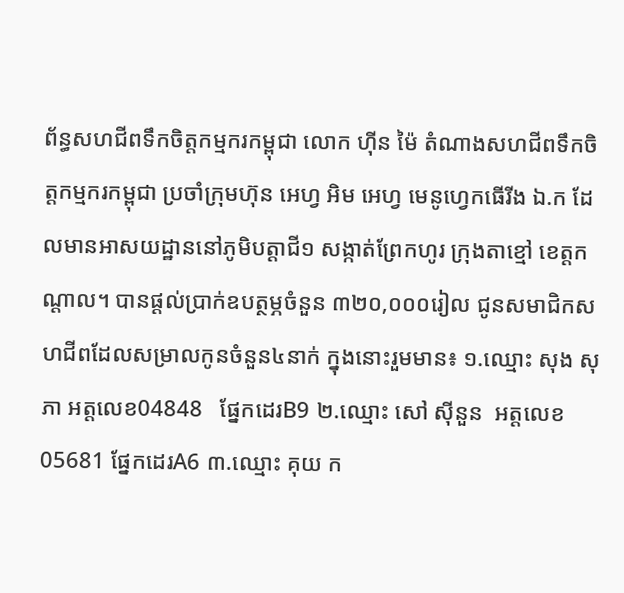ព័ន្ធសហជីពទឹកចិត្តកម្មករកម្ពុជា លោក ហ៊ីន ម៉ៃ តំណាងសហជីពទឹកចិត្តកម្មករកម្ពុជា ប្រចាំក្រុមហ៊ុន អេហ្វ អិម អេហ្វ មេនូហ្វេកធើរីង ឯ.ក ដែលមានអាសយដ្ឋាននៅភូមិបត្តាជី១ សង្កាត់ព្រែកហូរ ក្រុងតាខ្មៅ ខេត្តកណ្តាល។ បានផ្ដល់ប្រាក់ឧបត្ថម្ភចំនួន ៣២០,០០០រៀល ជូនសមាជិកសហជីពដែលសម្រាលកូនចំនួន៤នាក់ ក្នុងនោះរួមមាន៖ ១.ឈ្មោះ សុង សុភា អត្តលេខ04848   ផ្នែកដេរB9 ២.ឈ្មោះ សៅ ស៊ីនួន  អត្តលេខ05681 ផ្នែកដេរA6 ៣.ឈ្មោះ គុយ ក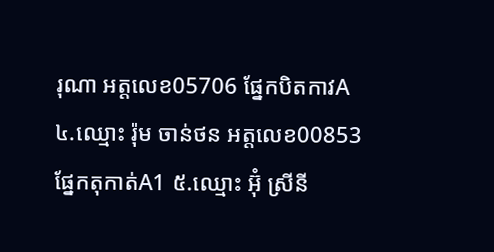រុណា អត្តលេខ05706 ផ្នែកបិតកាវA ៤.ឈ្មោះ រ៉ុម ចាន់ថន អត្តលេខ00853 ផ្នែកតុកាត់A1 ៥.ឈ្មោះ អ៊ុំ ស្រីនី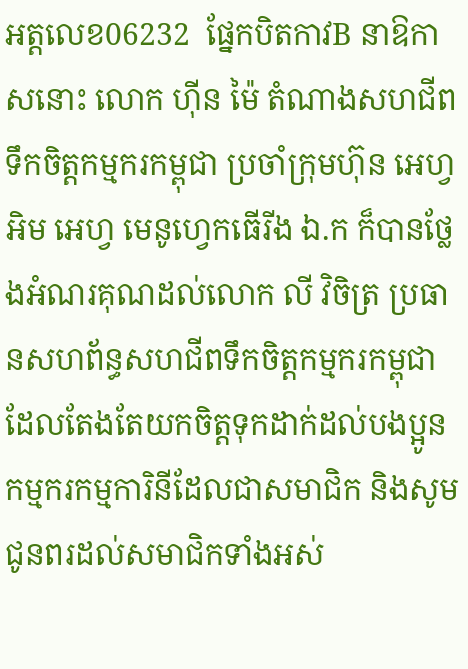អត្តលេខ06232  ផ្នែកបិតកាវB នាឱកាសនោះ លោក ហ៊ីន ម៉ៃ តំណាងសហជីពទឹកចិត្តកម្មករកម្ពុជា ប្រចាំក្រុមហ៊ុន អេហ្វ អិម អេហ្វ មេនូហ្វេកធើរីង ឯ.ក ក៏បានថ្លែងអំណរគុណដល់លោក លី វិចិត្រ ប្រធានសហព័ន្ធសហជីពទឹកចិត្តកម្មករកម្ពុជា ដែលតែងតែយកចិត្តទុកដាក់ដល់បងប្អូនកម្មករកម្មការិនីដែលជាសមាជិក និងសូមជូនពរដល់សមាជិកទាំងអស់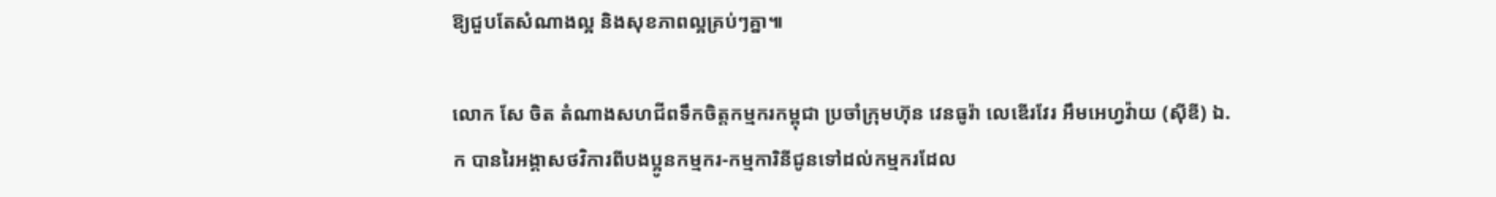ឱ្យជួបតែសំណាងល្អ និងសុខភាពល្អគ្រប់ៗគ្នា៕

លោក សែ ចិត តំណាងសហជីពទឹកចិត្តកម្មករកម្ពុជា ប្រចាំក្រុមហ៊ុន វេនធូរ៉ា លេឌើរវែរ អឹមអេហ្វវ៉ាយ (ស៊ីឌី) ឯ.ក បានរៃអង្គាសថវិការពីបងប្អូនកម្មករ-កម្មការិនីជូនទៅដល់កម្មករដែល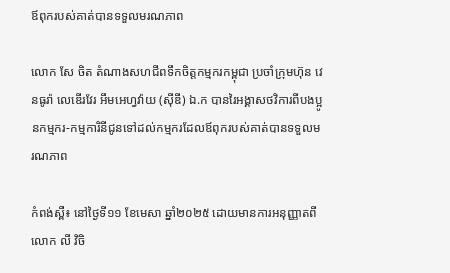ឪពុករបស់គាត់បានទទួលមរណភាព

លោក សែ ចិត តំណាងសហជីពទឹកចិត្តកម្មករកម្ពុជា ប្រចាំក្រុមហ៊ុន វេនធូរ៉ា លេឌើរវែរ អឹមអេហ្វវ៉ាយ (ស៊ីឌី) ឯ.ក បានរៃអង្គាសថវិការពីបងប្អូនកម្មករ-កម្មការិនីជូនទៅដល់កម្មករដែលឪពុករបស់គាត់បានទទួលមរណភាព

កំពង់ស្ពឺ៖ នៅថ្ងៃទី១១ ខែមេសា ឆ្នាំ២០២៥ ដោយមានការអនុញ្ញាតពីលោក លី វិចិ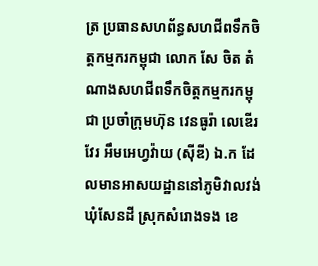ត្រ ប្រធានសហព័ន្ធសហជីពទឹកចិត្តកម្មករកម្ពុជា លោក សែ ចិត តំណាងសហជីពទឹកចិត្តកម្មករកម្ពុជា ប្រចាំក្រុមហ៊ុន វេនធូរ៉ា លេឌើរវែរ អឹមអេហ្វវ៉ាយ (ស៊ីឌី) ឯ.ក ដែលមានអាសយដ្ឋាននៅភូមិវាលវង់ ឃុំសែនដី ស្រុកសំរោងទង ខេ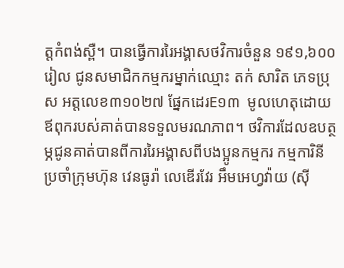ត្ដកំពង់ស្ពឺ។ បានធ្វើការរៃអង្គាសថវិការចំនួន ១៩១,៦០០រៀល ជូនសមាជិកកម្មករម្នាក់ឈ្មោះ តក់ សារិត ភេទប្រុស អត្តលេខ៣១០២៧ ផ្នែកដេរE១៣  មូលហេតុដោយឪពុករបស់គាត់បានទទួលមរណភាព។ ថវិការដែលឧបត្ថម្ភជូនគាត់បានពីការរៃអង្គាសពីបងប្អូនកម្មករ កម្មការិនីប្រចាំក្រុមហ៊ុន វេនធូរ៉ា លេឌើរវែរ អឹមអេហ្វវ៉ាយ (ស៊ី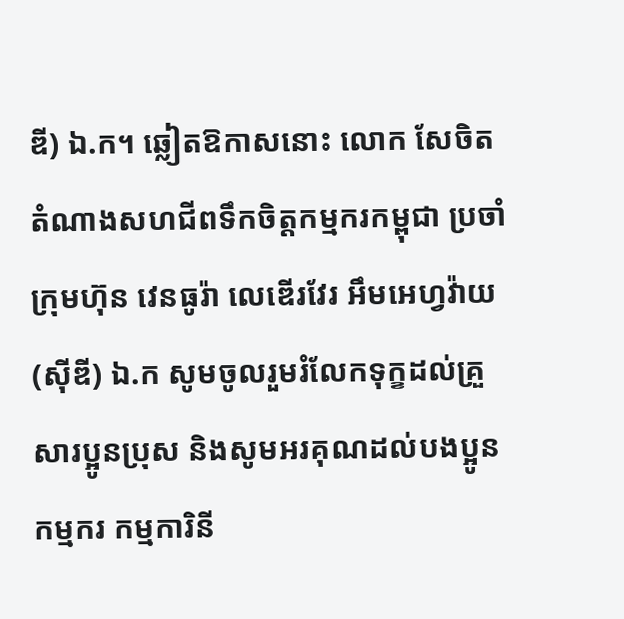ឌី) ឯ.ក។ ឆ្លៀតឱកាសនោះ លោក សែចិត តំណាងសហជីពទឹកចិត្តកម្មករកម្ពុជា ប្រចាំក្រុមហ៊ុន វេនធូរ៉ា លេឌើរវែរ អឹមអេហ្វវ៉ាយ (ស៊ីឌី) ឯ.ក សូមចូលរួមរំលែកទុក្ខដល់គ្រួសារប្អូនប្រុស និងសូមអរគុណដល់បងប្អូនកម្មករ កម្មការិនី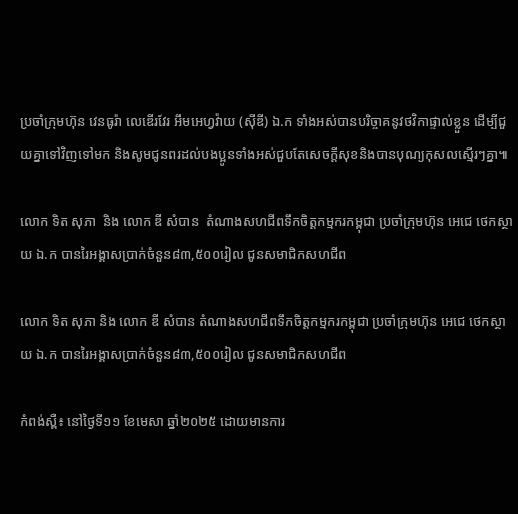ប្រចាំក្រុមហ៊ុន វេនធូរ៉ា លេឌើរវែរ អឹមអេហ្វវ៉ាយ (ស៊ីឌី) ឯ.ក ទាំងអស់បានបរិច្ចាគនូវថវិកាផ្ទាល់ខ្លួន ដើម្បីជួយគ្នាទៅវិញទៅមក និងសូមជូនពរដល់បងប្អូនទាំងអស់ជួបតែសេចក្ដីសុខនិងបានបុណ្យកុសលស្មើរៗគ្នា៕

លោក ទិត សុភា  និង លោក ឌី សំបាន  តំណាងសហជីពទឹកចិត្ដកម្មករកម្ពុជា ប្រចាំក្រុមហ៊ុន អេជេ ថេកស្ថាយ ឯ.ក បានរៃអង្គាសប្រាក់ចំនួន៨៣,៥០០រៀល ជូនសមាជិកសហជីព

លោក ទិត សុភា និង លោក ឌី សំបាន តំណាងសហជីពទឹកចិត្ដកម្មករកម្ពុជា ប្រចាំក្រុមហ៊ុន អេជេ ថេកស្ថាយ ឯ.ក បានរៃអង្គាសប្រាក់ចំនួន៨៣,៥០០រៀល ជូនសមាជិកសហជីព

កំពង់ស្ពឺ៖ នៅថ្ងៃទី១១ ខែមេសា ឆ្នាំ២០២៥ ដោយមានការ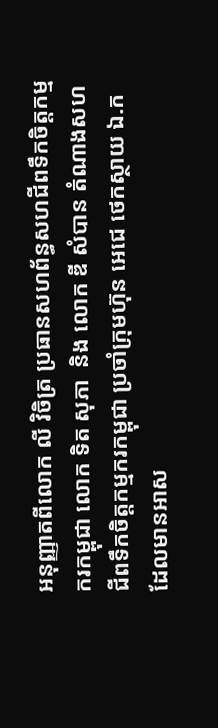អនុញ្ញាតពីលោក លី វិចិត្រ ប្រធានសហព័ន្ធសហជីពទឹកចិត្តកម្មករកម្ពុជា លោក ទិត សុភា  និង លោក ឌី សំបាន តំណាងសហជីពទឹកចិត្តកម្មករកម្ពុជា ប្រចាំក្រុមហ៊ុន អេជេ ថេកស្ថាយ ឯ.ក ដែលមានអាស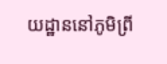យដ្ឋាននៅភូមិព្រី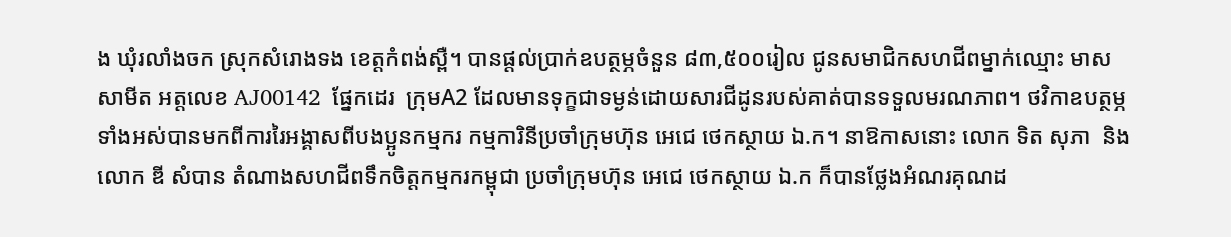ង ឃុំរលាំងចក ស្រុកសំរោងទង ខេត្ដកំពង់ស្ពឺ។ បានផ្ដល់ប្រាក់ឧបត្ថម្ភចំនួន ៨៣,៥០០រៀល ជូនសមាជិកសហជីពម្នាក់ឈ្មោះ មាស  សាមីត អត្តលេខ AJ00142  ផ្នែកដេរ  ក្រុមA2 ដែលមានទុក្ខជាទម្ងន់ដោយសារជីដូនរបស់គាត់បានទទួលមរណភាព។ ថវិកាឧបត្ថម្ភទាំងអស់បានមកពីការរៃអង្គាសពីបងប្អូនកម្មករ កម្មការិនីប្រចាំក្រុមហ៊ុន អេជេ ថេកស្ថាយ ឯ.ក។ នាឱកាសនោះ លោក ទិត សុភា  និង លោក ឌី សំបាន តំណាងសហជីពទឹកចិត្តកម្មករកម្ពុជា ប្រចាំក្រុមហ៊ុន អេជេ ថេកស្ថាយ ឯ.ក ក៏បានថ្លែងអំណរគុណដ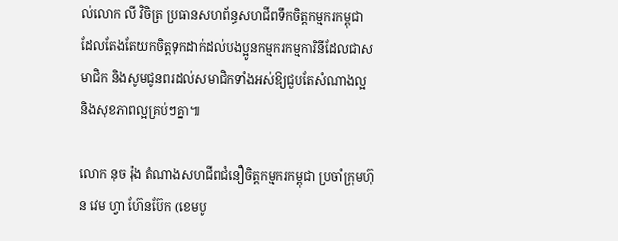ល់លោក លី វិចិត្រ ប្រធានសហព័ន្ធសហជីពទឹកចិត្តកម្មករកម្ពុជា ដែលតែងតែយកចិត្តទុកដាក់ដល់បងប្អូនកម្មករកម្មការិនីដែលជាសមាជិក និងសូមជូនពរដល់សមាជិកទាំងអស់ឱ្យជួបតែសំណាងល្អ និងសុខភាពល្អគ្រប់ៗគ្នា៕

លោក នុច រ៉ុង តំណាងសហជីពជំនឿចិត្តកម្មករកម្ពុជា ប្រចាំក្រុមហ៊ុន វេម ហ្វា ហ៊ែនប៊ែក (ខេមបូ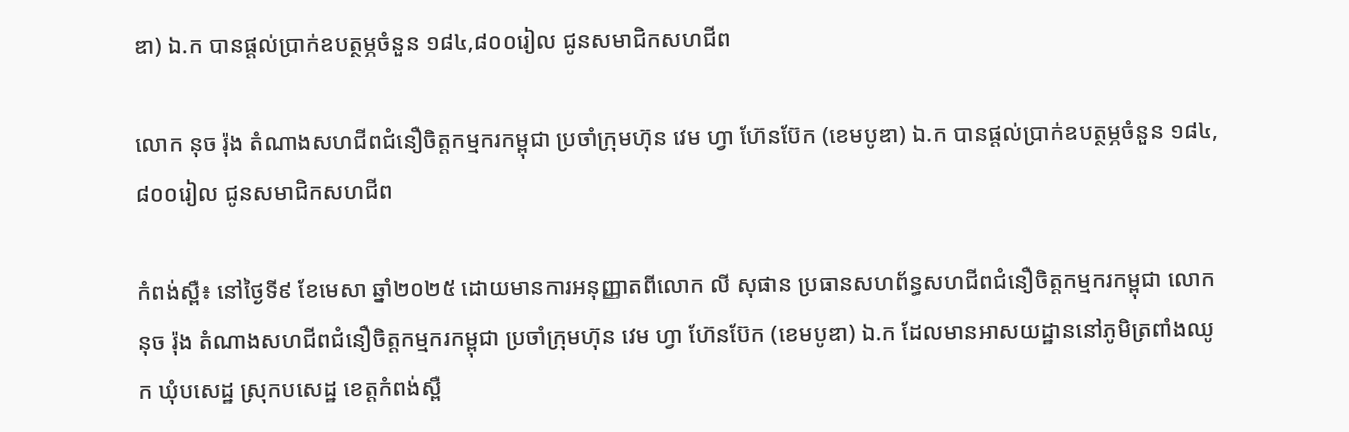ឌា) ឯ.ក បានផ្ដល់ប្រាក់ឧបត្ថម្ភចំនួន ១៨៤,៨០០រៀល ជូនសមាជិកសហជីព

លោក នុច រ៉ុង តំណាងសហជីពជំនឿចិត្តកម្មករកម្ពុជា ប្រចាំក្រុមហ៊ុន វេម ហ្វា ហ៊ែនប៊ែក (ខេមបូឌា) ឯ.ក បានផ្ដល់ប្រាក់ឧបត្ថម្ភចំនួន ១៨៤,៨០០រៀល ជូនសមាជិកសហជីព

កំពង់ស្ពឺ៖ នៅថ្ងៃទី៩ ខែមេសា ឆ្នាំ២០២៥ ដោយមានការអនុញ្ញាតពីលោក លី សុផាន ប្រធានសហព័ន្ធសហជីពជំនឿចិត្តកម្មករកម្ពុជា លោក នុច រ៉ុង តំណាងសហជីពជំនឿចិត្តកម្មករកម្ពុជា ប្រចាំក្រុមហ៊ុន វេម ហ្វា ហ៊ែនប៊ែក (ខេមបូឌា) ឯ.ក ដែលមានអាសយដ្ឋាននៅភូមិត្រពាំងឈូក ឃុំបសេដ្ឋ ស្រុកបសេដ្ឋ ខេត្ដកំពង់ស្ពឺ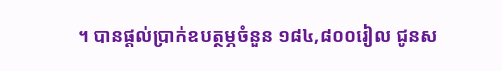។ បានផ្ដល់ប្រាក់ឧបត្ថម្ភចំនួន ១៨៤,៨០០រៀល ជូនស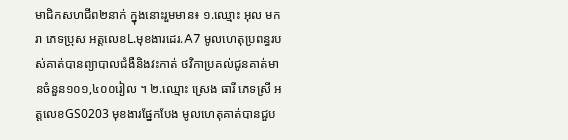មាជិកសហជីព២នាក់ ក្នុងនោះរួមមាន៖ ១.ឈ្មោះ អុល មករា ភេទប្រុស អត្តលេខL.មុខងារដេរ.A7 មូលហេតុប្រពន្ធរបស់គាត់បានព្យាបាលជំងឺនិងវះកាត់ ថវិកាប្រគល់ជូនគាត់មានចំនួន១០១,៤០០រៀល ។ ២.ឈ្មោះ ស្រេង ធារី ភេទស្រី អត្តលេខGS0203 មុខងារផ្នែកបែង មូលហេតុគាត់បានជួប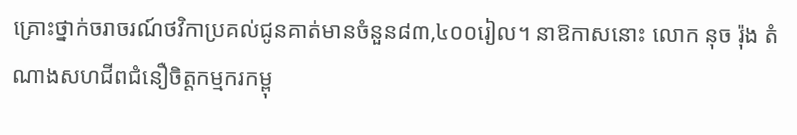គ្រោះថ្នាក់ចរាចរណ៍ថវិកាប្រគល់ជូនគាត់មានចំនួន៨៣,៤០០រៀល។ នាឱកាសនោះ លោក នុច រ៉ុង តំណាងសហជីពជំនឿចិត្តកម្មករកម្ពុ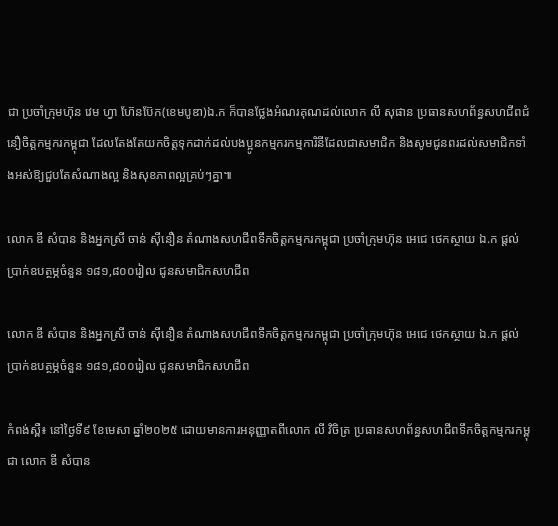ជា ប្រចាំក្រុមហ៊ុន វេម ហ្វា ហ៊ែនប៊ែក(ខេមបូឌា)ឯ.ក ក៏បានថ្លែងអំណរគុណដល់លោក លី សុផាន ប្រធានសហព័ន្ធសហជីពជំនឿចិត្តកម្មករកម្ពុជា ដែលតែងតែយកចិត្តទុកដាក់ដល់បងប្អូនកម្មករកម្មការិនីដែលជាសមាជិក និងសូមជូនពរដល់សមាជិកទាំងអស់ឱ្យជួបតែសំណាងល្អ និងសុខភាពល្អគ្រប់ៗគ្នា៕

លោក ឌី សំបាន និងអ្នកស្រី ចាន់ ស៊ីនឿន តំណាងសហជីពទឹកចិត្ដកម្មករកម្ពុជា ប្រចាំក្រុមហ៊ុន អេជេ ថេកស្ថាយ ឯ.ក ផ្ដល់ប្រាក់ឧបត្ថម្ភចំនួន ១៨១,៨០០រៀល ជូនសមាជិកសហជីព

លោក ឌី សំបាន និងអ្នកស្រី ចាន់ ស៊ីនឿន តំណាងសហជីពទឹកចិត្ដកម្មករកម្ពុជា ប្រចាំក្រុមហ៊ុន អេជេ ថេកស្ថាយ ឯ.ក ផ្ដល់ប្រាក់ឧបត្ថម្ភចំនួន ១៨១,៨០០រៀល ជូនសមាជិកសហជីព

កំពង់ស្ពឺ៖ នៅថ្ងៃទី៩ ខែមេសា ឆ្នាំ២០២៥ ដោយមានការអនុញ្ញាតពីលោក លី វិចិត្រ ប្រធានសហព័ន្ធសហជីពទឹកចិត្តកម្មករកម្ពុជា លោក ឌី សំបាន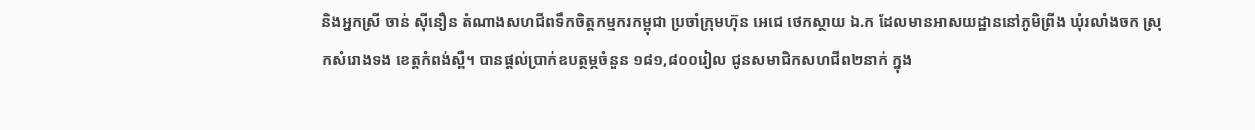និងអ្នកស្រី ចាន់ ស៊ីនឿន តំណាងសហជីពទឹកចិត្តកម្មករកម្ពុជា ប្រចាំក្រុមហ៊ុន អេជេ ថេកស្ថាយ ឯ.ក ដែលមានអាសយដ្ឋាននៅភូមិព្រីង ឃុំរលាំងចក ស្រុកសំរោងទង ខេត្ដកំពង់ស្ពឺ។ បានផ្ដល់ប្រាក់ឧបត្ថម្ភចំនួន ១៨១,៨០០រៀល ជូនសមាជិកសហជីព២នាក់ ក្នុង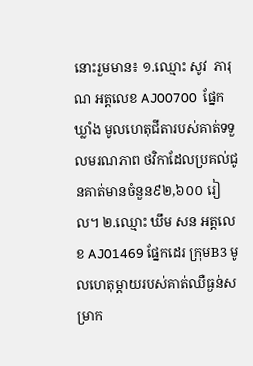នោះរួមមាន៖ ១.ឈ្មោះ សូវ  ភារុណ អត្តលេខ AJ00700  ផ្នែកឃ្លាំង មូលហេតុជីតារបស់គាត់ទទួលមរណភាព ថវិកាដែលប្រគល់ជូនគាត់មានចំនួន៩២,៦០០ រៀល។ ២.ឈ្មោះ ឃឹម សន អត្តលេខ AJ01469 ផ្នែកដេរ ក្រុមB3 មូលហេតុម្ដាយរបស់គាត់ឈឺធ្ងន់សម្រាក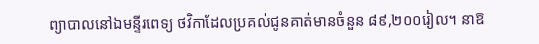ព្យាបាលនៅឯមន្ទីរពេទ្យ ថវិកាដែលប្រគល់ជូនគាត់មានចំនួន ៨៩,២០០រៀល។ នាឱ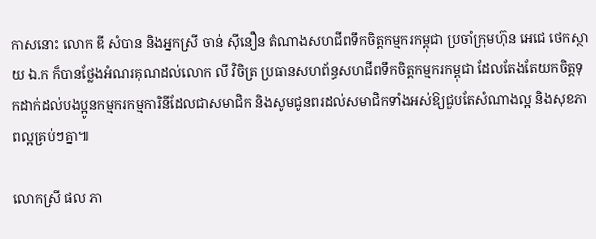កាសនោះ លោក ឌី សំបាន និងអ្នកស្រី ចាន់ ស៊ីនឿន តំណាងសហជីពទឹកចិត្តកម្មករកម្ពុជា ប្រចាំក្រុមហ៊ុន អេជេ ថេកស្ថាយ ឯ.ក ក៏បានថ្លែងអំណរគុណដល់លោក លី វិចិត្រ ប្រធានសហព័ន្ធសហជីពទឹកចិត្តកម្មករកម្ពុជា ដែលតែងតែយកចិត្តទុកដាក់ដល់បងប្អូនកម្មករកម្មការិនីដែលជាសមាជិក និងសូមជូនពរដល់សមាជិកទាំងអស់ឱ្យជួបតែសំណាងល្អ និងសុខភាពល្អគ្រប់ៗគ្នា៕

លោកស្រី ផល ភា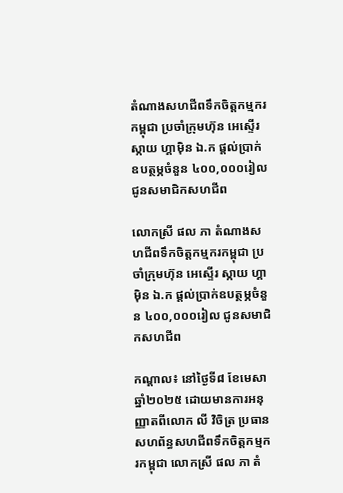តំណាងសហជីពទឹកចិត្ដកម្មករកម្ពុជា ប្រចាំក្រុមហ៊ុន អេស្ទើរ ស្កាយ ហ្គាម៉ិន ឯ.ក ផ្ដល់ប្រាក់ឧបត្ថម្ភចំនួន ៤០០,០០០រៀល ជូនសមាជិកសហជីព

លោកស្រី ផល ភា តំណាងសហជីពទឹកចិត្ដកម្មករកម្ពុជា ប្រចាំក្រុមហ៊ុន អេស្ទើរ ស្កាយ ហ្គាម៉ិន ឯ.ក ផ្ដល់ប្រាក់ឧបត្ថម្ភចំនួន ៤០០,០០០រៀល ជូនសមាជិកសហជីព

កណ្ដាល៖ នៅថ្ងៃទី៨ ខែមេសា ឆ្នាំ២០២៥ ដោយមានការអនុញ្ញាតពីលោក លី វិចិត្រ ប្រធានសហព័ន្ធសហជីពទឹកចិត្តកម្មករកម្ពុជា លោកស្រី ផល ភា តំ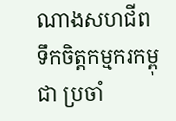ណាងសហជីពទឹកចិត្តកម្មករកម្ពុជា ប្រចាំ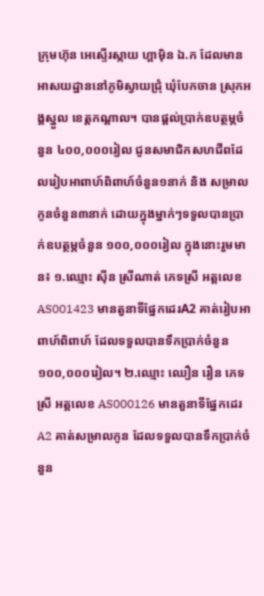ក្រុមហ៊ុន អេស្ទើរស្កាយ ហ្គាម៉ិន ឯ.ក ដែលមានអាសយដ្ឋាននៅភូមិស្វាយជ្រុំ ឃុំបែកចាន ស្រុកអង្គស្នួល ខេត្តកណ្ដាល។ បានផ្ដល់ប្រាក់ឧបត្ថម្ភចំនួន ៤០០,០០០រៀល ជូនសមាជិកសហជីពដែលរៀបអាពាហ៍ពិពាហ៍ចំនួន១នាក់ និង សម្រាលកូនចំនួន៣នាក់ ដោយក្នុងម្នាក់ៗទទួលបានប្រាក់ឧបត្ថម្ភចំនួន ១០០,០០០រៀល ក្នុងនោះរួមមាន៖ ១.ឈ្មោះ ស៊ីន ស្រីណាត់ ភេទស្រី អត្តលេខAS001423 មានតួនាទីផ្នែកដេរA2 គាត់រៀបអាពាហ៍ពិពាហ៍ ដែលទទួលបានទឹកប្រាក់ចំនួន ១០០,០០០រៀល។ ២.ឈ្មោះ ឈឿន រឿន ភេទស្រី អត្តលេខ AS000126 មានតួនាទីផ្នែកដេរA2 គាត់សម្រាលកូន ដែលទទួលបានទឹកប្រាក់ចំនួន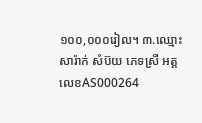១០០,០០០រៀល។ ៣.ឈ្មោះ សារ៉ាក់ សំប៊យ ភេទស្រី អត្តលេខAS000264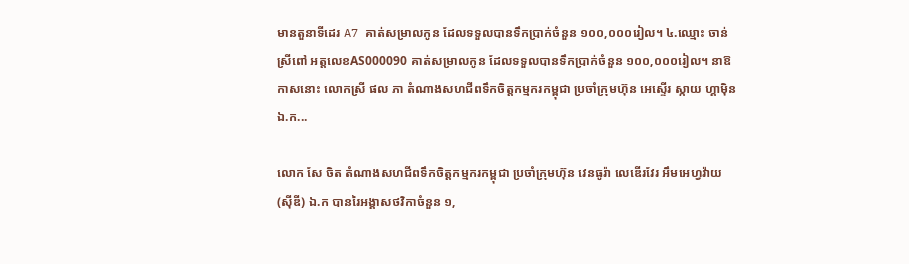មានតួនាទីដេរ A7 គាត់សម្រាលកូន ដែលទទួលបានទឹកប្រាក់ចំនួន ១០០,០០០រៀល។ ៤.ឈ្មោះ ចាន់ ស្រីពៅ អត្តលេខAS000090 គាត់សម្រាលកូន ដែលទទួលបានទឹកប្រាក់ចំនួន ១០០,០០០រៀល។ នាឱកាសនោះ លោកស្រី ផល ភា តំណាងសហជីពទឹកចិត្តកម្មករកម្ពុជា ប្រចាំក្រុមហ៊ុន អេស្ទើរ ស្កាយ ហ្គាម៉ិន ឯ.ក...

លោក សែ ចិត តំណាងសហជីពទឹកចិត្តកម្មករកម្ពុជា ប្រចាំក្រុមហ៊ុន វេនធូរ៉ា លេឌើរវែរ អឹមអេហ្វវ៉ាយ (ស៊ីឌី) ឯ.ក បានរៃអង្គាសថវិកាចំនួន ១,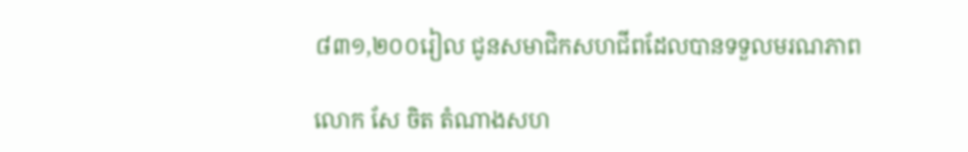៨៣១,២០០រៀល ជូនសមាជិកសហជីពដែលបានទទួលមរណភាព

លោក សែ ចិត តំណាងសហ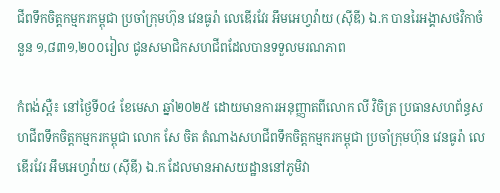ជីពទឹកចិត្តកម្មករកម្ពុជា ប្រចាំក្រុមហ៊ុន វេនធូរ៉ា លេឌើរវែរ អឹមអេហ្វវ៉ាយ (ស៊ីឌី) ឯ.ក បានរៃអង្គាសថវិកាចំនួន ១,៨៣១,២០០រៀល ជូនសមាជិកសហជីពដែលបានទទួលមរណភាព

កំពង់ស្ពឺ៖ នៅថ្ងៃទី០៤ ខែមេសា ឆ្នាំ២០២៥ ដោយមានការអនុញ្ញាតពីលោក លី វិចិត្រ ប្រធានសហព័ន្ធសហជីពទឹកចិត្តកម្មករកម្ពុជា លោក សែ ចិត តំណាងសហជីពទឹកចិត្តកម្មករកម្ពុជា ប្រចាំក្រុមហ៊ុន វេនធូរ៉ា លេឌើរវែរ អឹមអេហ្វវ៉ាយ (ស៊ីឌី) ឯ.ក ដែលមានអាសយដ្ឋាននៅភូមិវា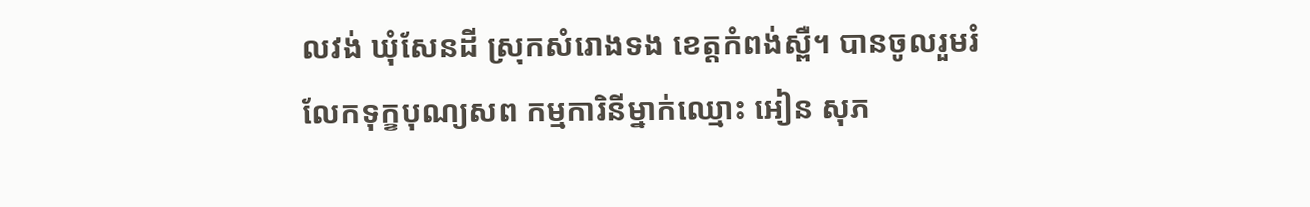លវង់ ឃុំសែនដី ស្រុកសំរោងទង ខេត្ដកំពង់ស្ពឺ។ បានចូលរួមរំលែកទុក្ខបុណ្យសព កម្មការិនីម្នាក់ឈ្មោះ អៀន សុភ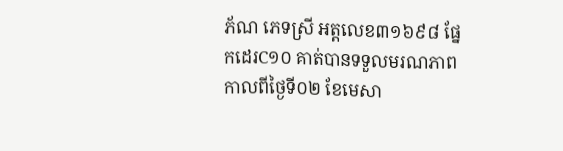ភ័ណ ភេទស្រី អត្តលេខ៣១៦៩៨ ផ្នែកដេរC១០ គាត់បានទទួលមរណភាព កាលពីថ្ងៃទី០២ ខែមេសា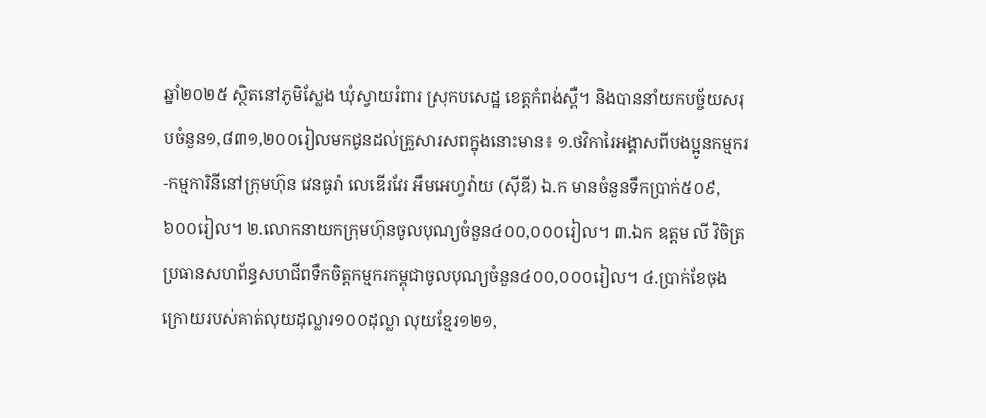ឆ្នាំ២០២៥ ស្ថិតនៅភូមិស្លែង ឃុំស្វាយរំពារ ស្រុកបសេដ្ឋ ខេត្តកំពង់ស្ពឺ។ និងបាននាំយកបច្ច័យសរុបចំនួន១,៨៣១,២០០រៀលមកជូនដល់គ្រួសារសពក្នុងនោះមាន៖ ១.ថវិការៃអង្គាសពីបងប្អូនកម្មករ-កម្មការិនីនៅក្រុមហ៊ុន វេនធូរ៉ា លេឌើរវែរ អឹមអេហ្វវ៉ាយ (ស៊ីឌី) ឯ.ក មានចំនួនទឹកប្រាក់៥០៩,៦០០រៀល។ ២.លោកនាយកក្រុមហ៊ុនចូលបុណ្យចំនួន៤០០,០០០រៀល។ ៣.ឯក ឧត្ដម លី វិចិត្រ ប្រធានសហព័ន្ធសហជីពទឹកចិត្តកម្មករកម្ពុជាចូលបុណ្យចំនួន៤០០,០០០រៀល។ ៤.ប្រាក់ខែចុងក្រោយរបស់គាត់លុយដុល្លារ១០០ដុល្លា លុយខ្មែរ១២១,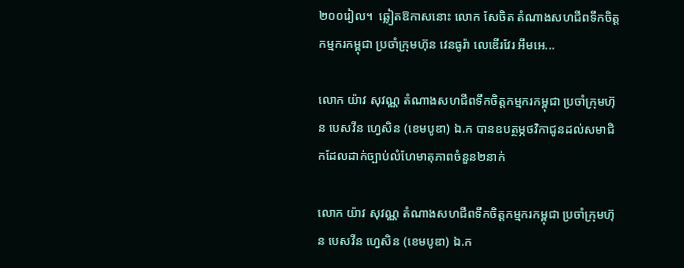២០០រៀល។  ឆ្លៀតឱកាសនោះ លោក សែចិត តំណាងសហជីពទឹកចិត្តកម្មករកម្ពុជា ប្រចាំក្រុមហ៊ុន វេនធូរ៉ា លេឌើរវែរ អឹមអេ...

លោក យ៉ាវ សុវណ្ណ តំណាងសហជីពទឹកចិត្តកម្មករកម្ពុជា ប្រចាំក្រុមហ៊ុន បេសវីន ហ្វេសិន (ខេមបូឌា) ឯ.ក បានឧបត្ថម្ភថវិកាជូនដល់សមាជិកដែលដាក់ច្បាប់លំហែមាតុភាពចំនួន២នាក់

លោក យ៉ាវ សុវណ្ណ តំណាងសហជីពទឹកចិត្តកម្មករកម្ពុជា ប្រចាំក្រុមហ៊ុន បេសវីន ហ្វេសិន (ខេមបូឌា) ឯ.ក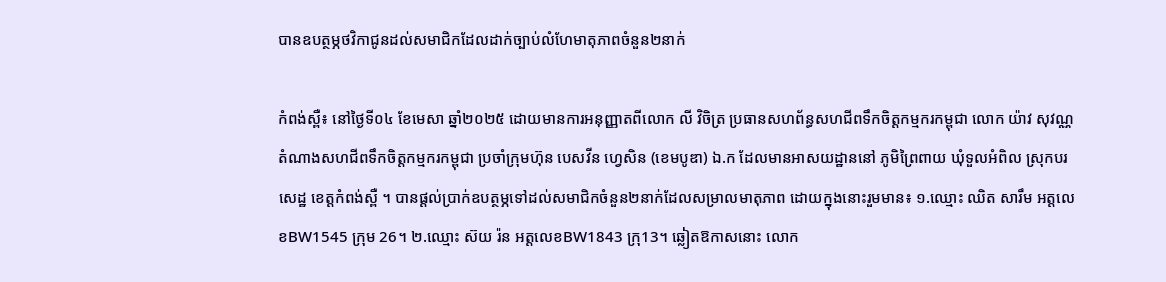បានឧបត្ថម្ភថវិកាជូនដល់សមាជិកដែលដាក់ច្បាប់លំហែមាតុភាពចំនួន២នាក់

កំពង់ស្ពឺ៖ នៅថ្ងៃទី០៤ ខែមេសា ឆ្នាំ២០២៥ ដោយមានការអនុញ្ញាតពីលោក លី វិចិត្រ ប្រធានសហព័ន្ធសហជីពទឹកចិត្តកម្មករកម្ពុជា លោក យ៉ាវ សុវណ្ណ តំណាងសហជីពទឹកចិត្តកម្មករកម្ពុជា ប្រចាំក្រុមហ៊ុន បេសវីន ហ្វេសិន (ខេមបូឌា) ឯ.ក ដែលមានអាសយដ្ឋាននៅ ភូមិព្រៃពាយ ឃុំទួលអំពិល ស្រុកបរសេដ្ឋ ខេត្ដកំពង់ស្ពឺ ។ បានផ្ដល់ប្រាក់ឧបត្ថម្ភទៅដល់សមាជិកចំនួន២នាក់ដែលសម្រាលមាតុភាព ដោយក្នុងនោះរួមមាន៖ ១.ឈ្មោះ ឈិត សារឹម អត្តលេខBW1545 ក្រុម 26។ ២.ឈ្មោះ ស៊យ រ៉ន អត្តលេខBW1843 ក្រុ13។ ឆ្លៀតឱកាសនោះ លោក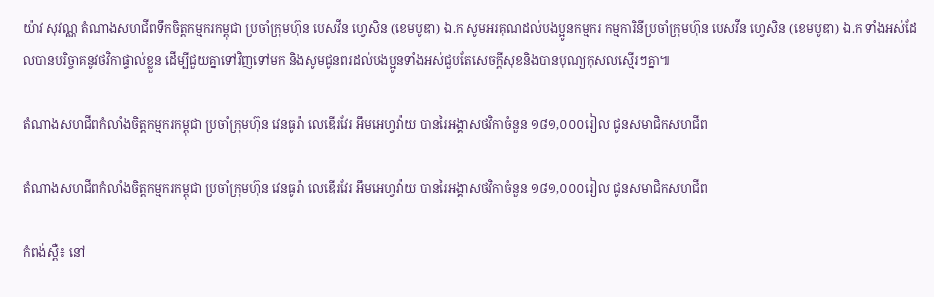យ៉ាវ សុវណ្ណ តំណាងសហជីពទឹកចិត្តកម្មករកម្ពុជា ប្រចាំក្រុមហ៊ុន បេសវីន ហ្វេសិន (ខេមបូឌា) ឯ.ក សូមអរគុណដល់បងប្អូនកម្មករ កម្មការិនីប្រចាំក្រុមហ៊ុន បេសវីន ហ្វេសិន (ខេមបូឌា) ឯ.ក ទាំងអស់ដែលបានបរិច្ចាគនូវថវិកាផ្ទាល់ខ្លួន ដើម្បីជួយគ្នាទៅវិញទៅមក និងសូមជូនពរដល់បងប្អូនទាំងអស់ជួបតែសេចក្ដីសុខនិងបានបុណ្យកុសលស្មើរៗគ្នា៕

តំណាងសហជីពកំលាំងចិត្តកម្មករកម្ពុជា ប្រចាំក្រុមហ៊ុន វេនធូរ៉ា លេឌើរវែរ អឹមអេហ្វវ៉ាយ បានរៃអង្គាសថវិកាចំនួន ១៨១,០០០រៀល ជូនសមាជិកសហជីព

តំណាងសហជីពកំលាំងចិត្តកម្មករកម្ពុជា ប្រចាំក្រុមហ៊ុន វេនធូរ៉ា លេឌើរវែរ អឹមអេហ្វវ៉ាយ បានរៃអង្គាសថវិកាចំនួន ១៨១,០០០រៀល ជូនសមាជិកសហជីព

កំពង់ស្ពឺ៖ នៅ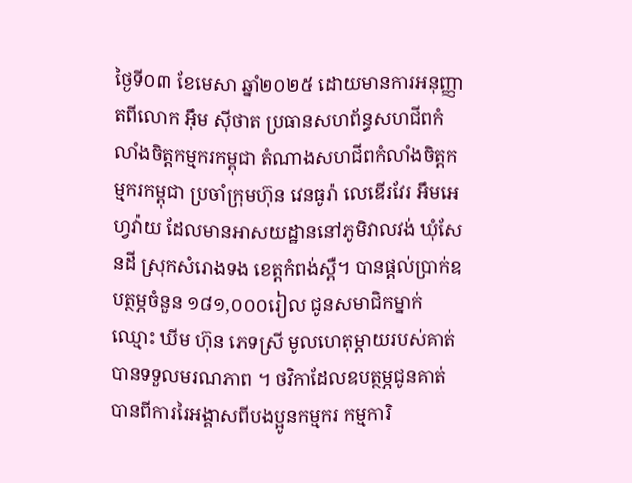ថ្ងៃទី០៣ ខែមេសា ឆ្នាំ២០២៥ ដោយមានការអនុញ្ញាតពីលោក អ៊ឹម ស៊ីថាត ប្រធានសហព័ន្ធសហជីពកំលាំងចិត្តកម្មករកម្ពុជា តំណាងសហជីពកំលាំងចិត្តកម្មករកម្ពុជា ប្រចាំក្រុមហ៊ុន វេនធូរ៉ា លេឌើរវែរ អឹមអេហ្វវ៉ាយ ដែលមានអាសយដ្ឋាននៅភូមិវាលវង់ ឃុំសែនដី ស្រុកសំរោងទង ខេត្តកំពង់ស្ពឺ។ បានផ្ដល់ប្រាក់ឧបត្ថម្ភចំនួន ១៨១,០០០រៀល ជូនសមាជិកម្នាក់ឈ្មោះ ឃីម ហ៊ុន ភេទស្រី មូលហេតុម្ដាយរបស់គាត់បានទទួលមរណភាព ។ ថវិកាដែលឧបត្ថម្ភជូនគាត់បានពីការរៃអង្គាសពីបងប្អូនកម្មករ កម្មការិ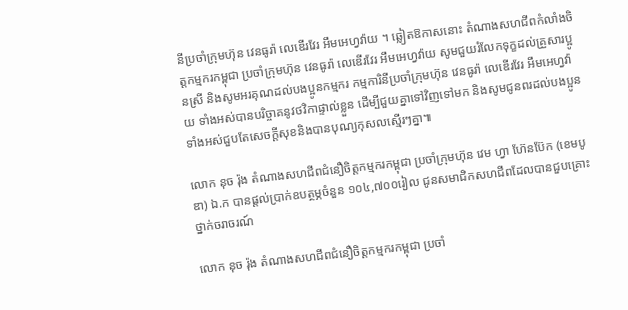នីប្រចាំក្រុមហ៊ុន វេនធូរ៉ា លេឌើរវែរ អឹមអេហ្វវ៉ាយ ។ ឆ្លៀតឱកាសនោះ តំណាងសហជីពកំលាំងចិត្តកម្មករកម្ពុជា ប្រចាំក្រុមហ៊ុន វេនធូរ៉ា លេឌើរវែរ អឹមអេហ្វវ៉ាយ សូមជួយរំលែកទុក្ខដល់គ្រួសារប្អូនស្រី និងសូមអរគុណដល់បងប្អូនកម្មករ កម្មការិនីប្រចាំក្រុមហ៊ុន វេនធូរ៉ា លេឌើរវែរ អឹមអេហ្វវ៉ាយ ទាំងអស់បានបរិច្ចាគនូវថវិកាផ្ទាល់ខ្លួន ដើម្បីជួយគ្នាទៅវិញទៅមក និងសូមជូនពរដល់បងប្អូនទាំងអស់ជួបតែសេចក្ដីសុខនិងបានបុណ្យកុសលស្មើរៗគ្នា៕

លោក នុច រ៉ុង តំណាងសហជីពជំនឿចិត្តកម្មករកម្ពុជា ប្រចាំក្រុមហ៊ុន វេម ហ្វា ហ៊ែនប៊ែក (ខេមបូឌា) ឯ.ក បានផ្ដល់ប្រាក់ឧបត្ថម្ភចំនួន ១០៤,៧០០រៀល ជូនសមាជិកសហជីពដែលបានជួបគ្រោះថ្នាក់ចរាចរណ៍

លោក នុច រ៉ុង តំណាងសហជីពជំនឿចិត្តកម្មករកម្ពុជា ប្រចាំ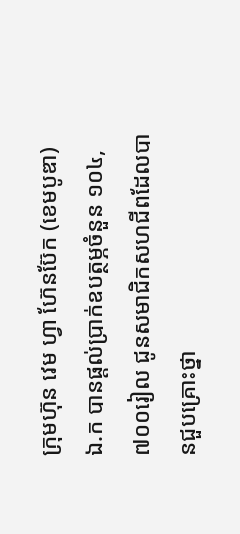ក្រុមហ៊ុន វេម ហ្វា ហ៊ែនប៊ែក (ខេមបូឌា) ឯ.ក បានផ្ដល់ប្រាក់ឧបត្ថម្ភចំនួន ១០៤,៧០០រៀល ជូនសមាជិកសហជីពដែលបានជួបគ្រោះថ្នា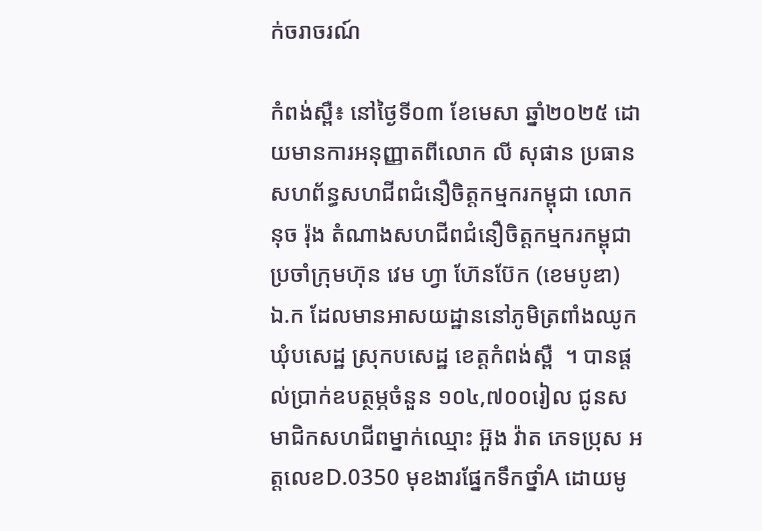ក់ចរាចរណ៍

កំពង់ស្ពឺ៖ នៅថ្ងៃទី០៣ ខែមេសា ឆ្នាំ២០២៥ ដោយមានការអនុញ្ញាតពីលោក លី សុផាន ប្រធានសហព័ន្ធសហជីពជំនឿចិត្តកម្មករកម្ពុជា លោក នុច រ៉ុង តំណាងសហជីពជំនឿចិត្តកម្មករកម្ពុជា ប្រចាំក្រុមហ៊ុន វេម ហ្វា ហ៊ែនប៊ែក (ខេមបូឌា) ឯ.ក ដែលមានអាសយដ្ឋាននៅភូមិត្រពាំងឈូក ឃុំបសេដ្ឋ ស្រុកបសេដ្ឋ ខេត្ដកំពង់ស្ពឺ  ។ បានផ្ដល់ប្រាក់ឧបត្ថម្ភចំនួន ១០៤,៧០០រៀល ជូនសមាជិកសហជីពម្នាក់ឈ្មោះ អ៊ួង វ៉ាត ភេទប្រុស អត្តលេខD.0350 មុខងារផ្នែកទឹកថ្នាំA ដោយមូ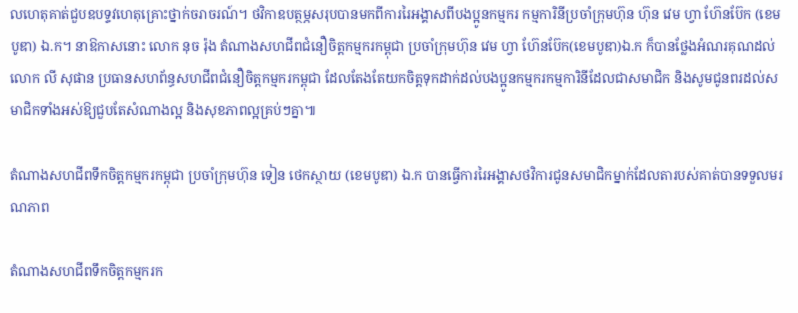លហេតុគាត់ជួបឧបទ្ទវហេតុគ្រោះថ្នាក់ចរាចរណ៍។ ថវិកាឧបត្ថម្ភសរុបបានមកពីការរៃអង្គាសពីបងប្អូនកម្មករ កម្មការិនីប្រចាំក្រុមហ៊ុន ហ៊ុន វេម ហ្វា ហ៊ែនប៊ែក (ខេមបូឌា) ឯ.ក។ នាឱកាសនោះ លោក នុច រ៉ុង តំណាងសហជីពជំនឿចិត្តកម្មករកម្ពុជា ប្រចាំក្រុមហ៊ុន វេម ហ្វា ហ៊ែនប៊ែក(ខេមបូឌា)ឯ.ក ក៏បានថ្លែងអំណរគុណដល់លោក លី សុផាន ប្រធានសហព័ន្ធសហជីពជំនឿចិត្តកម្មករកម្ពុជា ដែលតែងតែយកចិត្តទុកដាក់ដល់បងប្អូនកម្មករកម្មការិនីដែលជាសមាជិក និងសូមជូនពរដល់សមាជិកទាំងអស់ឱ្យជួបតែសំណាងល្អ និងសុខភាពល្អគ្រប់ៗគ្នា៕

តំណាងសហជីពទឹកចិត្តកម្មករកម្ពុជា ប្រចាំក្រុមហ៊ុន ទៀន ថេកស្ថាយ (ខេមបូឌា) ឯ.ក បានធ្វើការរៃអង្គាសថវិការជូនសមាជិកម្នាក់ដែលតារបស់គាត់បានទទួលមរណភាព

តំណាងសហជីពទឹកចិត្តកម្មករក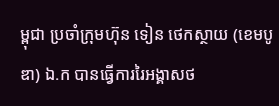ម្ពុជា ប្រចាំក្រុមហ៊ុន ទៀន ថេកស្ថាយ (ខេមបូឌា) ឯ.ក បានធ្វើការរៃអង្គាសថ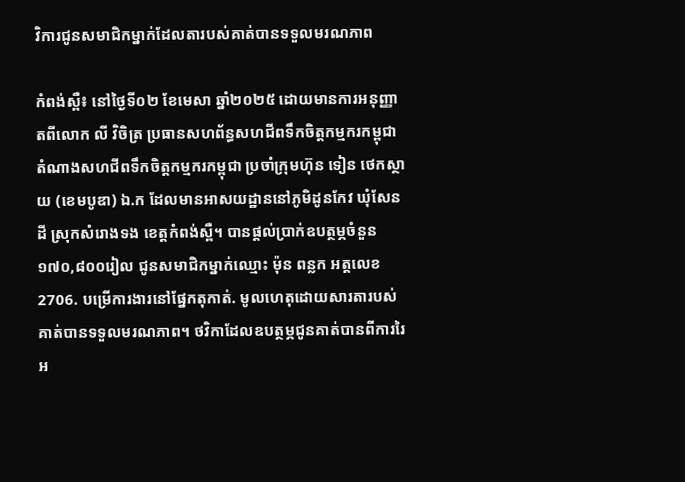វិការជូនសមាជិកម្នាក់ដែលតារបស់គាត់បានទទួលមរណភាព

កំពង់ស្ពឺ៖ នៅថ្ងៃទី០២ ខែមេសា ឆ្នាំ២០២៥ ដោយមានការអនុញ្ញាតពីលោក លី វិចិត្រ ប្រធានសហព័ន្ធសហជីពទឹកចិត្តកម្មករកម្ពុជា តំណាងសហជីពទឹកចិត្តកម្មករកម្ពុជា ប្រចាំក្រុមហ៊ុន ទៀន ថេកស្ថាយ (ខេមបូឌា) ឯ.ក ដែលមានអាសយដ្ឋាននៅភូមិដូនកែវ ឃុំសែនដី ស្រុកសំរោងទង ខេត្ដកំពង់ស្ពឺ។ បានផ្ដល់ប្រាក់ឧបត្ថម្ភចំនួន១៧០,៨០០រៀល ជូនសមាជិកម្នាក់ឈ្មោះ ម៉ុន ពន្លក អត្តលេខ2706. បម្រើការងារនៅផ្នែកតុកាត់. មូលហេតុដោយសារតារបស់គាត់បានទទួលមរណភាព។ ថវិកាដែលឧបត្ថម្ភជូនគាត់បានពីការរៃអ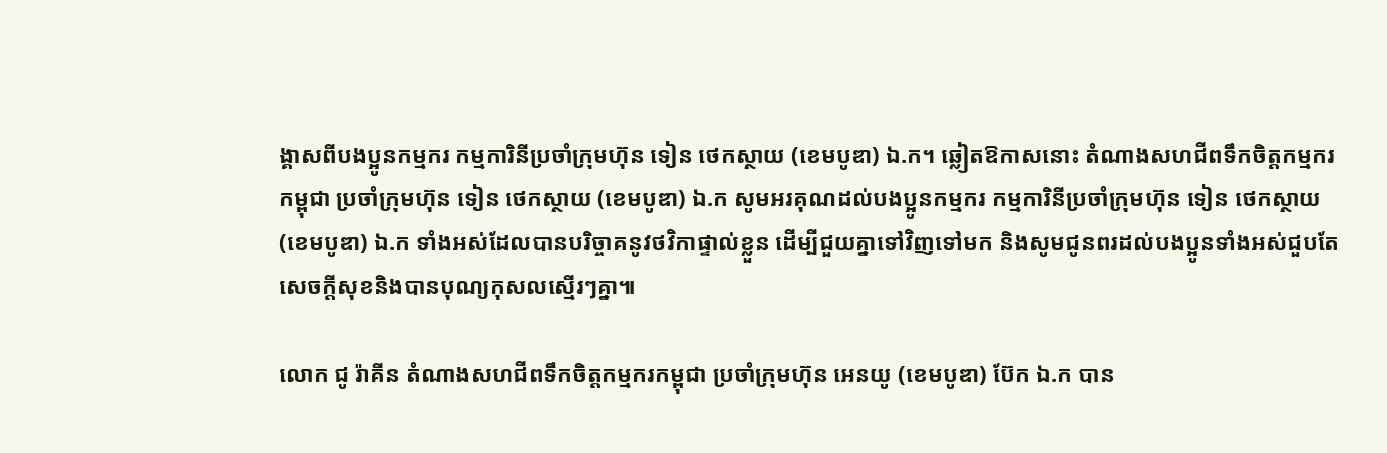ង្គាសពីបងប្អូនកម្មករ កម្មការិនីប្រចាំក្រុមហ៊ុន ទៀន ថេកស្ថាយ (ខេមបូឌា) ឯ.ក។ ឆ្លៀតឱកាសនោះ តំណាងសហជីពទឹកចិត្តកម្មករកម្ពុជា ប្រចាំក្រុមហ៊ុន ទៀន ថេកស្ថាយ (ខេមបូឌា) ឯ.ក សូមអរគុណដល់បងប្អូនកម្មករ កម្មការិនីប្រចាំក្រុមហ៊ុន ទៀន ថេកស្ថាយ (ខេមបូឌា) ឯ.ក ទាំងអស់ដែលបានបរិច្ចាគនូវថវិកាផ្ទាល់ខ្លួន ដើម្បីជួយគ្នាទៅវិញទៅមក និងសូមជូនពរដល់បងប្អូនទាំងអស់ជួបតែសេចក្ដីសុខនិងបានបុណ្យកុសលស្មើរៗគ្នា៕

លោក ជូ រ៉ាគីន តំណាងសហជីពទឹកចិត្ដកម្មករកម្ពុជា ប្រចាំក្រុមហ៊ុន អេនយូ (ខេមបូឌា) ប៊ែក ឯ.ក បាន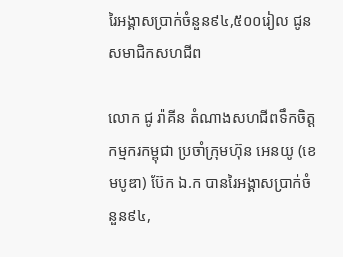រៃអង្គាសប្រាក់ចំនួន៩៤,៥០០រៀល ជូនសមាជិកសហជីព

លោក ជូ រ៉ាគីន តំណាងសហជីពទឹកចិត្ដកម្មករកម្ពុជា ប្រចាំក្រុមហ៊ុន អេនយូ (ខេមបូឌា) ប៊ែក ឯ.ក បានរៃអង្គាសប្រាក់ចំនួន៩៤,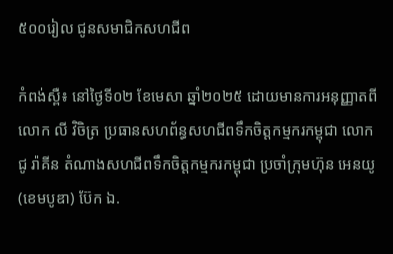៥០០រៀល ជូនសមាជិកសហជីព

កំពង់ស្ពឺ៖ នៅថ្ងៃទី០២ ខែមេសា ឆ្នាំ២០២៥ ដោយមានការអនុញ្ញាតពីលោក លី វិចិត្រ ប្រធានសហព័ន្ធសហជីពទឹកចិត្តកម្មករកម្ពុជា លោក ជូ រ៉ាគីន តំណាងសហជីពទឹកចិត្តកម្មករកម្ពុជា ប្រចាំក្រុមហ៊ុន អេនយូ (ខេមបូឌា) ប៊ែក ឯ.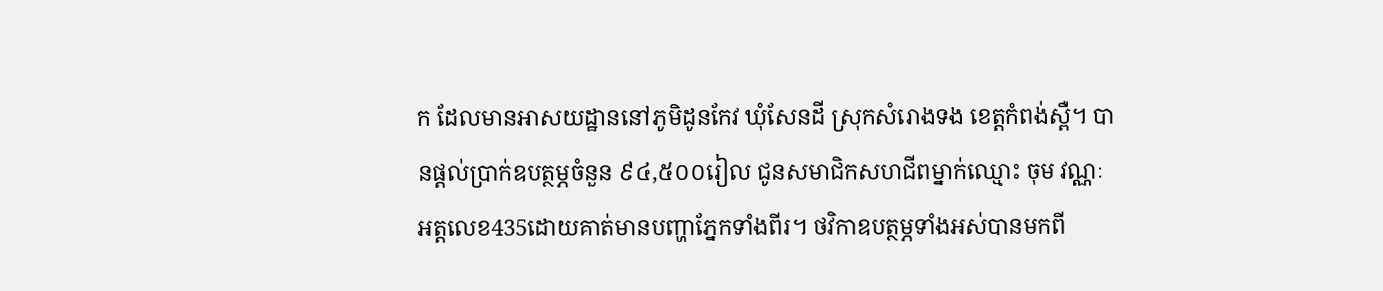ក ដែលមានអាសយដ្ឋាននៅភូមិដូនកែវ ឃុំសែនដី ស្រុកសំរោងទង ខេត្ដកំពង់ស្ពឺ។ បានផ្ដល់ប្រាក់ឧបត្ថម្ភចំនួន ៩៤,៥០០រៀល ជូនសមាជិកសហជីពម្នាក់ឈ្មោះ ចុម វណ្ណៈ អត្តលេខ435ដោយគាត់មានបញ្ហាភ្នែកទាំងពីរ។ ថវិកាឧបត្ថម្ភទាំងអស់បានមកពី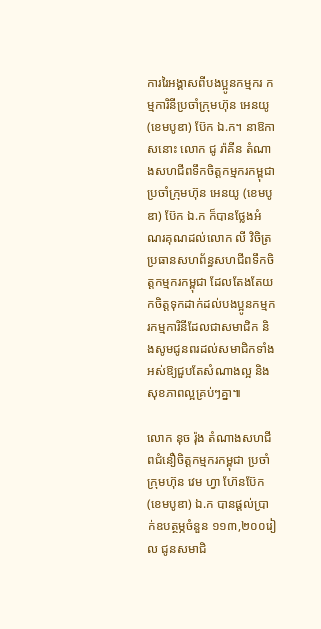ការរៃអង្គាសពីបងប្អូនកម្មករ កម្មការិនីប្រចាំក្រុមហ៊ុន អេនយូ (ខេមបូឌា) ប៊ែក ឯ.ក។ នាឱកាសនោះ លោក ជូ រ៉ាគីន តំណាងសហជីពទឹកចិត្តកម្មករកម្ពុជា ប្រចាំក្រុមហ៊ុន អេនយូ (ខេមបូឌា) ប៊ែក ឯ.ក ក៏បានថ្លែងអំណរគុណដល់លោក លី វិចិត្រ ប្រធានសហព័ន្ធសហជីពទឹកចិត្តកម្មករកម្ពុជា ដែលតែងតែយកចិត្តទុកដាក់ដល់បងប្អូនកម្មករកម្មការិនីដែលជាសមាជិក និងសូមជូនពរដល់សមាជិកទាំងអស់ឱ្យជួបតែសំណាងល្អ និងសុខភាពល្អគ្រប់ៗគ្នា៕

លោក នុច រ៉ុង តំណាងសហជីពជំនឿចិត្តកម្មករកម្ពុជា ប្រចាំក្រុមហ៊ុន វេម ហ្វា ហ៊ែនប៊ែក (ខេមបូឌា) ឯ.ក បានផ្ដល់ប្រាក់ឧបត្ថម្ភចំនួន ១១៣,២០០រៀល ជូនសមាជិ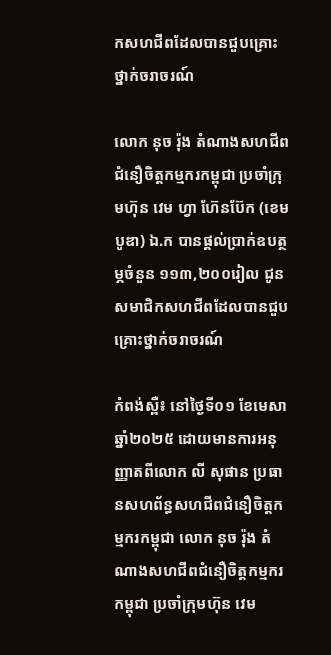កសហជីពដែលបានជួបគ្រោះថ្នាក់ចរាចរណ៍

លោក នុច រ៉ុង តំណាងសហជីពជំនឿចិត្តកម្មករកម្ពុជា ប្រចាំក្រុមហ៊ុន វេម ហ្វា ហ៊ែនប៊ែក (ខេមបូឌា) ឯ.ក បានផ្ដល់ប្រាក់ឧបត្ថម្ភចំនួន ១១៣,២០០រៀល ជូនសមាជិកសហជីពដែលបានជួបគ្រោះថ្នាក់ចរាចរណ៍

កំពង់ស្ពឺ៖ នៅថ្ងៃទី០១ ខែមេសា ឆ្នាំ២០២៥ ដោយមានការអនុញ្ញាតពីលោក លី សុផាន ប្រធានសហព័ន្ធសហជីពជំនឿចិត្តកម្មករកម្ពុជា លោក នុច រ៉ុង តំណាងសហជីពជំនឿចិត្តកម្មករកម្ពុជា ប្រចាំក្រុមហ៊ុន វេម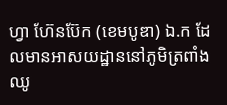ហ្វា ហ៊ែនប៊ែក (ខេមបូឌា) ឯ.ក ដែលមានអាសយដ្ឋាននៅភូមិត្រពាំងឈូ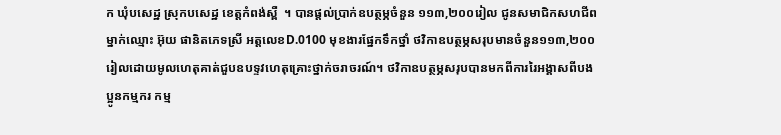ក ឃុំបសេដ្ឋ ស្រុកបសេដ្ឋ ខេត្ដកំពង់ស្ពឺ  ។ បានផ្ដល់ប្រាក់ឧបត្ថម្ភចំនួន ១១៣,២០០រៀល ជូនសមាជិកសហជីពម្នាក់ឈ្មោះ អ៊ុយ ផានិតភេទស្រី អត្តលេខD.0100 មុខងារផ្នែកទឹកថ្នាំ ថវិកាឧបត្ថម្ភសរុបមានចំនួន១១៣,២០០រៀលដោយមូលហេតុគាត់ជួបឧបទ្ទវហេតុគ្រោះថ្នាក់ចរាចរណ៍។ ថវិកាឧបត្ថម្ភសរុបបានមកពីការរៃអង្គាសពីបងប្អូនកម្មករ កម្ម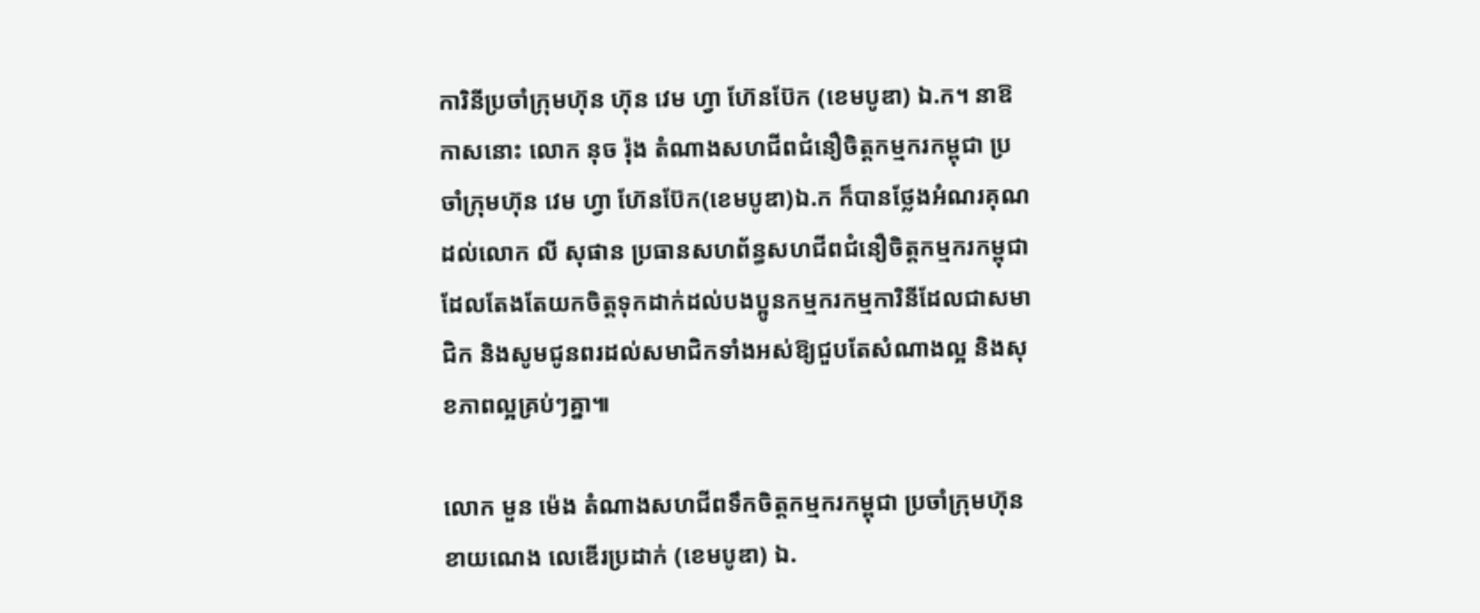ការិនីប្រចាំក្រុមហ៊ុន ហ៊ុន វេម ហ្វា ហ៊ែនប៊ែក (ខេមបូឌា) ឯ.ក។ នាឱកាសនោះ លោក នុច រ៉ុង តំណាងសហជីពជំនឿចិត្តកម្មករកម្ពុជា ប្រចាំក្រុមហ៊ុន វេម ហ្វា ហ៊ែនប៊ែក(ខេមបូឌា)ឯ.ក ក៏បានថ្លែងអំណរគុណដល់លោក លី សុផាន ប្រធានសហព័ន្ធសហជីពជំនឿចិត្តកម្មករកម្ពុជា ដែលតែងតែយកចិត្តទុកដាក់ដល់បងប្អូនកម្មករកម្មការិនីដែលជាសមាជិក និងសូមជូនពរដល់សមាជិកទាំងអស់ឱ្យជួបតែសំណាងល្អ និងសុខភាពល្អគ្រប់ៗគ្នា៕

លោក មួន ម៉េង តំណាងសហជីពទឹកចិត្តកម្មករកម្ពុជា ប្រចាំក្រុមហ៊ុន ខាយណេង លេឌើរប្រដាក់ (ខេមបូឌា) ឯ.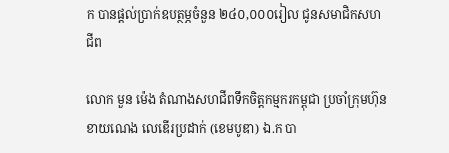ក បានផ្ដល់ប្រាក់ឧបត្ថម្ភចំនួន ២៤០,០០០រៀល ជូនសមាជិកសហជីព

លោក មួន ម៉េង តំណាងសហជីពទឹកចិត្តកម្មករកម្ពុជា ប្រចាំក្រុមហ៊ុន ខាយណេង លេឌើរប្រដាក់ (ខេមបូឌា) ឯ.ក បា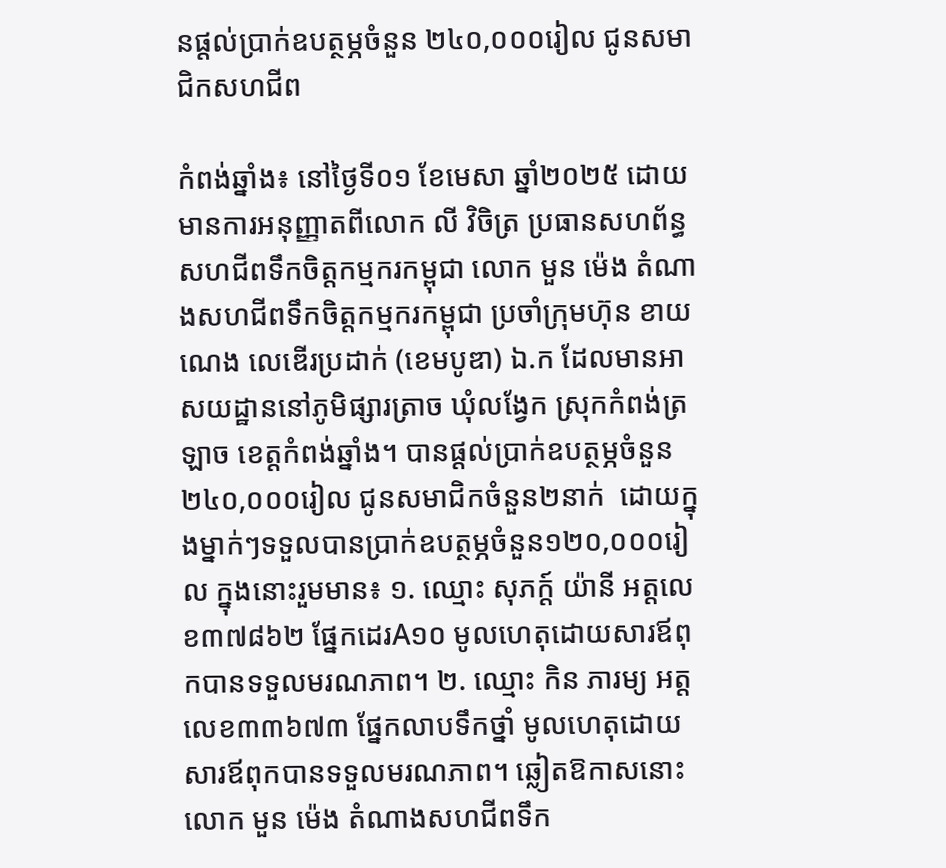នផ្ដល់ប្រាក់ឧបត្ថម្ភចំនួន ២៤០,០០០រៀល ជូនសមាជិកសហជីព

កំពង់ឆ្នាំង៖ នៅថ្ងៃទី០១ ខែមេសា ឆ្នាំ២០២៥ ដោយមានការអនុញ្ញាតពីលោក លី វិចិត្រ ប្រធានសហព័ន្ធសហជីពទឹកចិត្តកម្មករកម្ពុជា លោក មួន ម៉េង តំណាងសហជីពទឹកចិត្តកម្មករកម្ពុជា ប្រចាំក្រុមហ៊ុន ខាយណេង លេឌើរប្រដាក់ (ខេមបូឌា) ឯ.ក ដែលមានអាសយដ្ឋាននៅភូមិផ្សារត្រាច ឃុំលង្វែក ស្រុកកំពង់ត្រឡាច ខេត្ដកំពង់ឆ្នាំង។ បានផ្ដល់ប្រាក់ឧបត្ថម្ភចំនួន ២៤០,០០០រៀល ជូនសមាជិកចំនួន២នាក់  ដោយក្នុងម្នាក់ៗទទួលបានប្រាក់ឧបត្ថម្ភចំនួន១២០,០០០រៀល ក្នុងនោះរួមមាន៖ ១. ឈ្មោះ សុភក្ត៍ យ៉ានី អត្តលេខ៣៧៨៦២ ផ្នែកដេរA១០ មូលហេតុដោយសារឪពុកបានទទួលមរណភាព។ ២. ឈ្មោះ កិន ភារម្យ អត្តលេខ៣៣៦៧៣ ផ្នែកលាបទឹកថ្នាំ មូលហេតុដោយសារឪពុកបានទទួលមរណភាព។ ឆ្លៀតឱកាសនោះ លោក មួន ម៉េង តំណាងសហជីពទឹក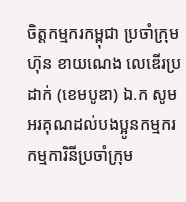ចិត្តកម្មករកម្ពុជា ប្រចាំក្រុមហ៊ុន ខាយណេង លេឌើរប្រដាក់ (ខេមបូឌា) ឯ.ក សូមអរគុណដល់បងប្អូនកម្មករ កម្មការិនីប្រចាំក្រុម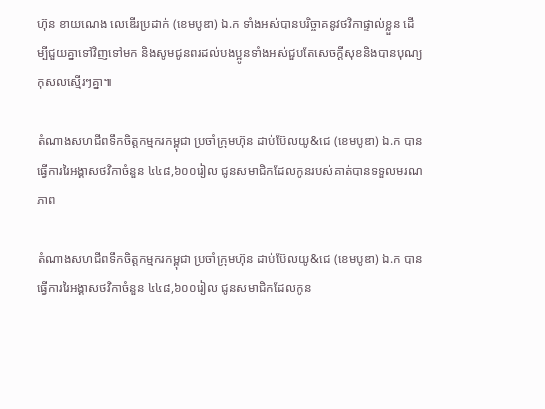ហ៊ុន ខាយណេង លេឌើរប្រដាក់ (ខេមបូឌា) ឯ.ក ទាំងអស់បានបរិច្ចាគនូវថវិកាផ្ទាល់ខ្លួន ដើម្បីជួយគ្នាទៅវិញទៅមក និងសូមជូនពរដល់បងប្អូនទាំងអស់ជួបតែសេចក្ដីសុខនិងបានបុណ្យកុសលស្មើរៗគ្នា៕

តំណាងសហជីពទឹកចិត្តកម្មករកម្ពុជា ប្រចាំក្រុមហ៊ុន ដាប់ប៊ែលយូ&ជេ (ខេមបូឌា) ឯ.ក បានធ្វើការរៃអង្គាសថវិកាចំនួន ៤៤៨,៦០០រៀល ជូនសមាជិកដែលកូនរបស់គាត់បានទទួលមរណភាព

តំណាងសហជីពទឹកចិត្តកម្មករកម្ពុជា ប្រចាំក្រុមហ៊ុន ដាប់ប៊ែលយូ&ជេ (ខេមបូឌា) ឯ.ក បានធ្វើការរៃអង្គាសថវិកាចំនួន ៤៤៨,៦០០រៀល ជូនសមាជិកដែលកូន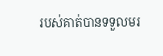របស់គាត់បានទទួលមរ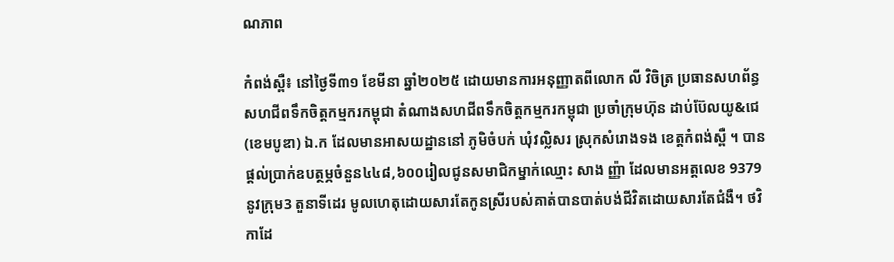ណភាព

កំពង់ស្ពឺ៖ នៅថ្ងៃទី៣១ ខែមីនា ឆ្នាំ២០២៥ ដោយមានការអនុញ្ញាតពីលោក លី វិចិត្រ ប្រធានសហព័ន្ធសហជីពទឹកចិត្តកម្មករកម្ពុជា តំណាងសហជីពទឹកចិត្តកម្មករកម្ពុជា ប្រចាំក្រុមហ៊ុន ដាប់ប៊ែលយូ&ជេ (ខេមបូឌា) ឯ.ក ដែលមានអាសយដ្ឋាននៅ ភូមិចំបក់ ឃុំវល្លិសរ ស្រុកសំរោងទង ខេត្តកំពង់ស្ពឺ ។ បានផ្ដល់ប្រាក់ឧបត្ថម្ភចំនួន៤៤៨,៦០០រៀលជូនសមាជិកម្នាក់ឈ្មោះ សាង ញ្ញ៉ា ដែលមានអត្តលេខ 9379  នូវក្រុម3 តួនាទីដេរ មូលហេតុដោយសារតែកូនស្រីរបស់គាត់បានបាត់បង់ជីវិតដោយសារតែជំងឺ។ ថវិកាដែ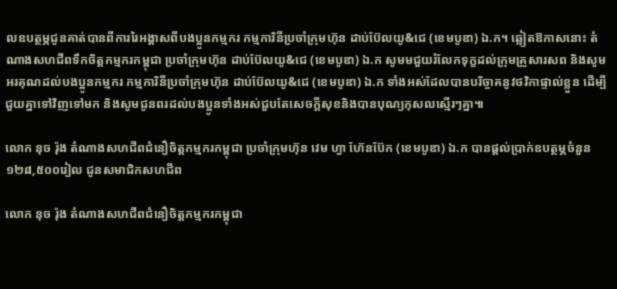លឧបត្ថម្ភជូនគាត់បានពីការរៃអង្គាសពីបងប្អូនកម្មករ កម្មការិនីប្រចាំក្រុមហ៊ុន ដាប់ប៊ែលយូ&ជេ (ខេមបូឌា) ឯ.ក។ ឆ្លៀតឱកាសនោះ តំណាងសហជីពទឹកចិត្តកម្មករកម្ពុជា ប្រចាំក្រុមហ៊ុន ដាប់ប៊ែលយូ&ជេ (ខេមបូឌា) ឯ.ក សូមមជួយរំលែកទុក្ខដល់ក្រុមគ្រួសារសព និងសូមអរគុណដល់បងប្អូនកម្មករ កម្មការិនីប្រចាំក្រុមហ៊ុន ដាប់ប៊ែលយូ&ជេ (ខេមបូឌា) ឯ.ក ទាំងអស់ដែលបានបរិច្ចាគនូវថវិកាផ្ទាល់ខ្លួន ដើម្បីជួយគ្នាទៅវិញទៅមក និងសូមជូនពរដល់បងប្អូនទាំងអស់ជួបតែសេចក្ដីសុខនិងបានបុណ្យកុសលស្មើរៗគ្នា៕

លោក នុច រ៉ុង តំណាងសហជីពជំនឿចិត្តកម្មករកម្ពុជា ប្រចាំក្រុមហ៊ុន វេម ហ្វា ហ៊ែនប៊ែក (ខេមបូឌា) ឯ.ក បានផ្ដល់ប្រាក់ឧបត្ថម្ភចំនួន ១២៨,៥០០រៀល ជូនសមាជិកសហជីព

លោក នុច រ៉ុង តំណាងសហជីពជំនឿចិត្តកម្មករកម្ពុជា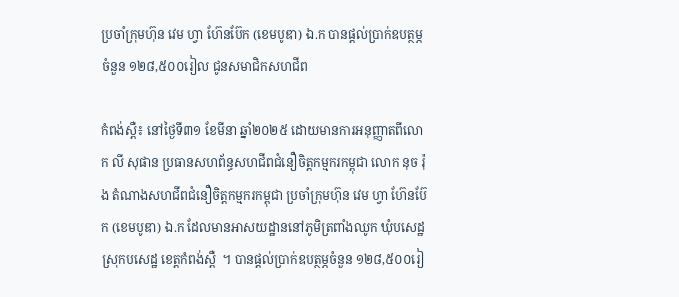ប្រចាំក្រុមហ៊ុន វេម ហ្វា ហ៊ែនប៊ែក (ខេមបូឌា) ឯ.ក បានផ្ដល់ប្រាក់ឧបត្ថម្ភចំនួន ១២៨,៥០០រៀល ជូនសមាជិកសហជីព

កំពង់ស្ពឺ៖ នៅថ្ងៃទី៣១ ខែមីនា ឆ្នាំ២០២៥ ដោយមានការអនុញ្ញាតពីលោក លី សុផាន ប្រធានសហព័ន្ធសហជីពជំនឿចិត្តកម្មករកម្ពុជា លោក នុច រ៉ុង តំណាងសហជីពជំនឿចិត្តកម្មករកម្ពុជា ប្រចាំក្រុមហ៊ុន វេម ហ្វា ហ៊ែនប៊ែក (ខេមបូឌា) ឯ.ក ដែលមានអាសយដ្ឋាននៅភូមិត្រពាំងឈូក ឃុំបសេដ្ឋ ស្រុកបសេដ្ឋ ខេត្ដកំពង់ស្ពឺ  ។ បានផ្ដល់ប្រាក់ឧបត្ថម្ភចំនួន ១២៨,៥០០រៀ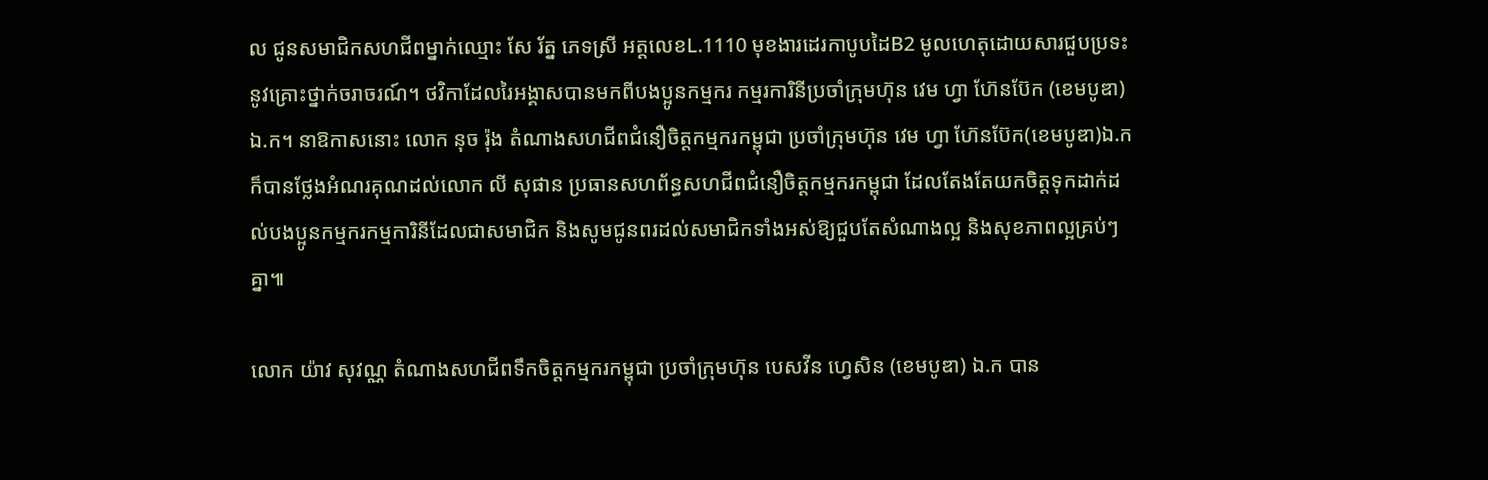ល ជូនសមាជិកសហជីពម្នាក់ឈ្មោះ សែ រ័ត្ន ភេទស្រី អត្តលេខL.1110 មុខងារដេរកាបូបដៃB2 មូលហេតុដោយសារជួបប្រទះនូវគ្រោះថ្នាក់ចរាចរណ៍។ ថវិកាដែលរៃអង្គាសបានមកពីបងប្អូនកម្មករ កម្មរការិនីប្រចាំក្រុមហ៊ុន វេម ហ្វា ហ៊ែនប៊ែក (ខេមបូឌា) ឯ.ក។ នាឱកាសនោះ លោក នុច រ៉ុង តំណាងសហជីពជំនឿចិត្តកម្មករកម្ពុជា ប្រចាំក្រុមហ៊ុន វេម ហ្វា ហ៊ែនប៊ែក(ខេមបូឌា)ឯ.ក ក៏បានថ្លែងអំណរគុណដល់លោក លី សុផាន ប្រធានសហព័ន្ធសហជីពជំនឿចិត្តកម្មករកម្ពុជា ដែលតែងតែយកចិត្តទុកដាក់ដល់បងប្អូនកម្មករកម្មការិនីដែលជាសមាជិក និងសូមជូនពរដល់សមាជិកទាំងអស់ឱ្យជួបតែសំណាងល្អ និងសុខភាពល្អគ្រប់ៗគ្នា៕

លោក យ៉ាវ សុវណ្ណ តំណាងសហជីពទឹកចិត្តកម្មករកម្ពុជា ប្រចាំក្រុមហ៊ុន បេសវីន ហ្វេសិន (ខេមបូឌា) ឯ.ក បាន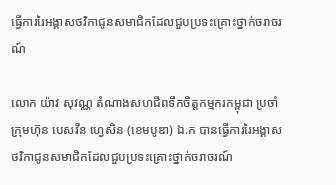ធ្វើការរៃអង្គាសថវិកាជូនសមាជិកដែលជួបប្រទះគ្រោះថ្នាក់ចរាចរណ៍

លោក យ៉ាវ សុវណ្ណ តំណាងសហជីពទឹកចិត្តកម្មករកម្ពុជា ប្រចាំក្រុមហ៊ុន បេសវីន ហ្វេសិន (ខេមបូឌា) ឯ.ក បានធ្វើការរៃអង្គាសថវិកាជូនសមាជិកដែលជួបប្រទះគ្រោះថ្នាក់ចរាចរណ៍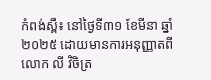កំពង់ស្ពឺ៖ នៅថ្ងៃទី៣១ ខែមីនា ឆ្នាំ២០២៥ ដោយមានការអនុញ្ញាតពីលោក លី វិចិត្រ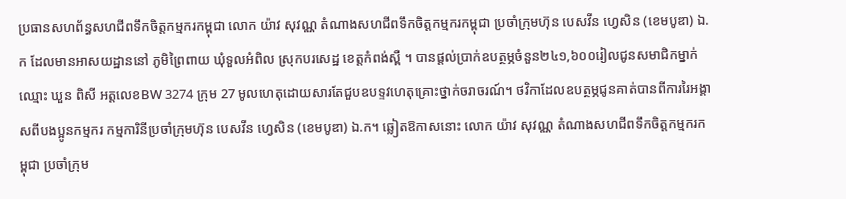ប្រធានសហព័ន្ធសហជីពទឹកចិត្តកម្មករកម្ពុជា លោក យ៉ាវ សុវណ្ណ តំណាងសហជីពទឹកចិត្តកម្មករកម្ពុជា ប្រចាំក្រុមហ៊ុន បេសវីន ហ្វេសិន (ខេមបូឌា) ឯ.ក ដែលមានអាសយដ្ឋាននៅ ភូមិព្រៃពាយ ឃុំទួលអំពិល ស្រុកបរសេដ្ឋ ខេត្ដកំពង់ស្ពឺ ។ បានផ្ដល់ប្រាក់ឧបត្ថម្ភចំនួន២៤១,៦០០រៀលជូនសមាជិកម្នាក់ឈ្មោះ ឃួន ពិសី អត្តលេខBW 3274 ក្រុម 27 មូលហេតុដោយសារតែជួបឧបទ្ទវហេតុគ្រោះថ្នាក់ចរាចរណ៍។ ថវិកាដែលឧបត្ថម្ភជូនគាត់បានពីការរៃអង្គាសពីបងប្អូនកម្មករ កម្មការិនីប្រចាំក្រុមហ៊ុន បេសវីន ហ្វេសិន (ខេមបូឌា) ឯ.ក។ ឆ្លៀតឱកាសនោះ លោក យ៉ាវ សុវណ្ណ តំណាងសហជីពទឹកចិត្តកម្មករកម្ពុជា ប្រចាំក្រុម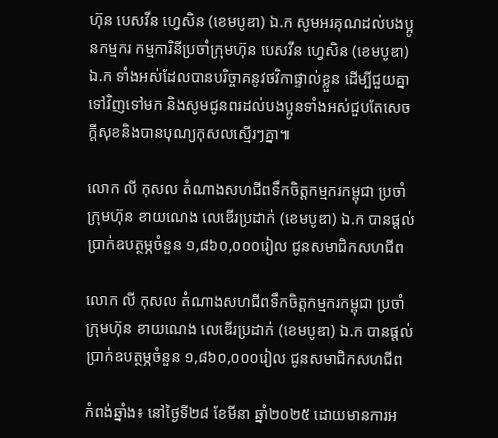ហ៊ុន បេសវីន ហ្វេសិន (ខេមបូឌា) ឯ.ក សូមអរគុណដល់បងប្អូនកម្មករ កម្មការិនីប្រចាំក្រុមហ៊ុន បេសវីន ហ្វេសិន (ខេមបូឌា) ឯ.ក ទាំងអស់ដែលបានបរិច្ចាគនូវថវិកាផ្ទាល់ខ្លួន ដើម្បីជួយគ្នាទៅវិញទៅមក និងសូមជូនពរដល់បងប្អូនទាំងអស់ជួបតែសេចក្ដីសុខនិងបានបុណ្យកុសលស្មើរៗគ្នា៕

លោក លី កុសល តំណាងសហជីពទឹកចិត្តកម្មករកម្ពុជា ប្រចាំក្រុមហ៊ុន ខាយណេង លេឌើរប្រដាក់ (ខេមបូឌា) ឯ.ក បានផ្ដល់ប្រាក់ឧបត្ថម្ភចំនួន ១,៨៦០,០០០រៀល ជូនសមាជិកសហជីព

លោក លី កុសល តំណាងសហជីពទឹកចិត្តកម្មករកម្ពុជា ប្រចាំក្រុមហ៊ុន ខាយណេង លេឌើរប្រដាក់ (ខេមបូឌា) ឯ.ក បានផ្ដល់ប្រាក់ឧបត្ថម្ភចំនួន ១,៨៦០,០០០រៀល ជូនសមាជិកសហជីព

កំពង់ឆ្នាំង៖ នៅថ្ងៃទី២៨ ខែមីនា ឆ្នាំ២០២៥ ដោយមានការអ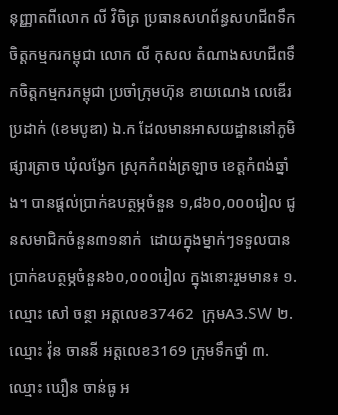នុញ្ញាតពីលោក លី វិចិត្រ ប្រធានសហព័ន្ធសហជីពទឹកចិត្តកម្មករកម្ពុជា លោក លី កុសល តំណាងសហជីពទឹកចិត្តកម្មករកម្ពុជា ប្រចាំក្រុមហ៊ុន ខាយណេង លេឌើរប្រដាក់ (ខេមបូឌា) ឯ.ក ដែលមានអាសយដ្ឋាននៅភូមិផ្សារត្រាច ឃុំលង្វែក ស្រុកកំពង់ត្រឡាច ខេត្ដកំពង់ឆ្នាំង។ បានផ្ដល់ប្រាក់ឧបត្ថម្ភចំនួន ១,៨៦០,០០០រៀល ជូនសមាជិកចំនួន៣១នាក់  ដោយក្នុងម្នាក់ៗទទួលបានប្រាក់ឧបត្ថម្ភចំនួន៦០,០០០រៀល ក្នុងនោះរួមមាន៖ ១. ឈ្មោះ សៅ ចន្ថា អត្តលេខ37462  ក្រុមA3.SW ២. ឈ្មោះ វ៉ុន ចាននី អត្តលេខ3169 ក្រុមទឹកថ្នាំ ៣.  ឈ្មោះ ឃឿន ចាន់ធូ អ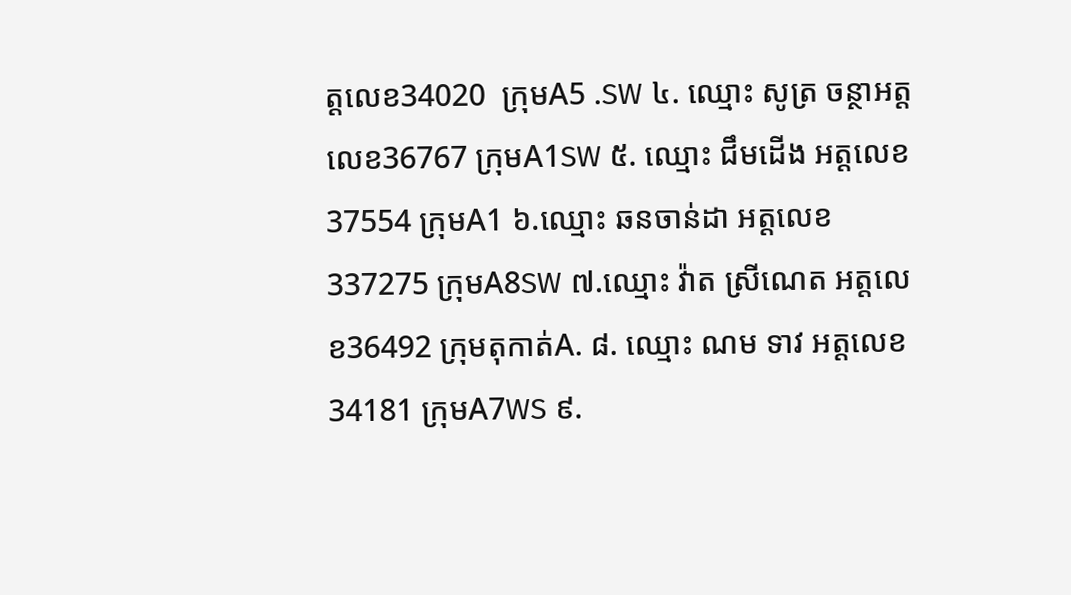ត្តលេខ34020  ក្រុមA5 .SW ៤. ឈ្មោះ សូត្រ ចន្ថាអត្តលេខ36767 ក្រុមA1SW ៥. ឈ្មោះ ជឹមដើង អត្តលេខ37554 ក្រុមA1 ៦.ឈ្មោះ ឆនចាន់ដា អត្តលេខ337275 ក្រុមA8SW ៧.ឈ្មោះ វ៉ាត ស្រីណេត អត្តលេខ36492 ក្រុមតុកាត់A. ៨. ឈ្មោះ ណម ទាវ អត្តលេខ34181 ក្រុមA7WS ៩.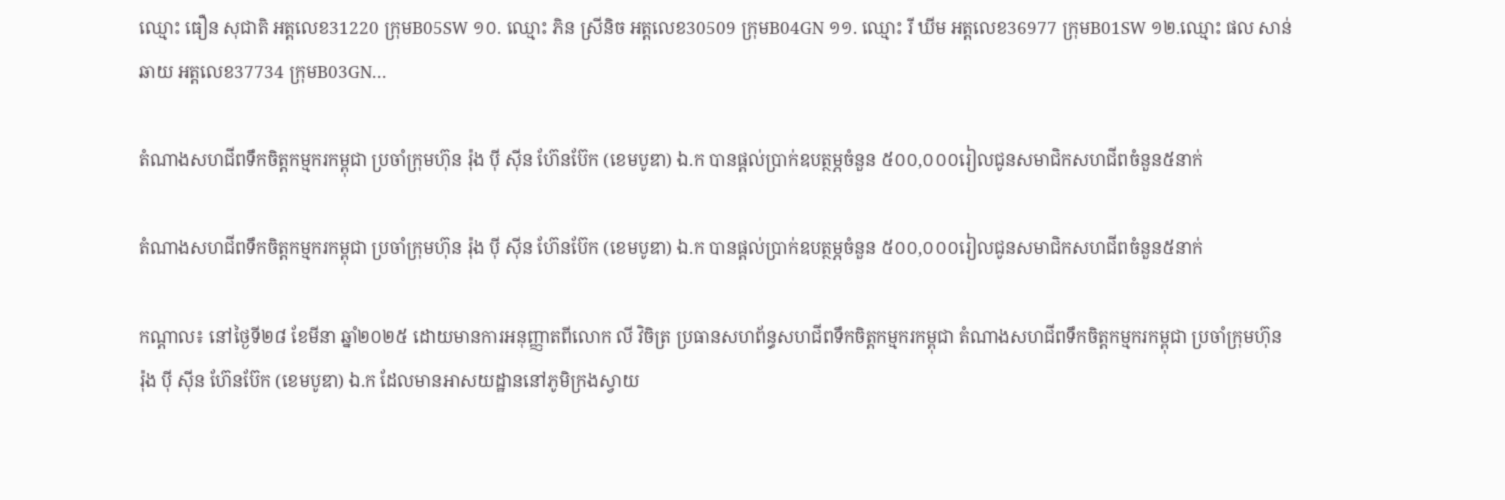ឈ្មោះ ធឿន សុជាតិ អត្តលេខ31220 ក្រុមB05SW ១០. ឈ្មោះ ភិន ស្រីនិច អត្តលេខ30509 ក្រុមB04GN ១១. ឈ្មោះ រី ឃីម អត្តលេខ36977 ក្រុមB01SW ១២.ឈ្មោះ ផល សាន់ឆាយ អត្តលេខ37734 ក្រុមB03GN...

តំណាងសហជីពទឹកចិត្ដកម្មករកម្ពុជា ប្រចាំក្រុមហ៊ុន រ៉ុង ប៉ី ស៊ីន ហ៊ែនប៊ែក (ខេមបូឌា) ឯ.ក បានផ្ដល់ប្រាក់ឧបត្ថម្ភចំនួន ៥០០,០០០រៀលជូនសមាជិកសហជីពចំនួន៥នាក់

តំណាងសហជីពទឹកចិត្ដកម្មករកម្ពុជា ប្រចាំក្រុមហ៊ុន រ៉ុង ប៉ី ស៊ីន ហ៊ែនប៊ែក (ខេមបូឌា) ឯ.ក បានផ្ដល់ប្រាក់ឧបត្ថម្ភចំនួន ៥០០,០០០រៀលជូនសមាជិកសហជីពចំនួន៥នាក់

កណ្ដាល៖ នៅថ្ងៃទី២៨ ខែមីនា ឆ្នាំ២០២៥ ដោយមានការអនុញ្ញាតពីលោក លី វិចិត្រ ប្រធានសហព័ន្ធសហជីពទឹកចិត្ដកម្មករកម្ពុជា តំណាងសហជីពទឹកចិត្ដកម្មករកម្ពុជា ប្រចាំក្រុមហ៊ុន រ៉ុង ប៉ី ស៊ីន ហ៊ែនប៊ែក (ខេមបូឌា) ឯ.ក ដែលមានអាសយដ្ឋាននៅភូមិក្រងស្វាយ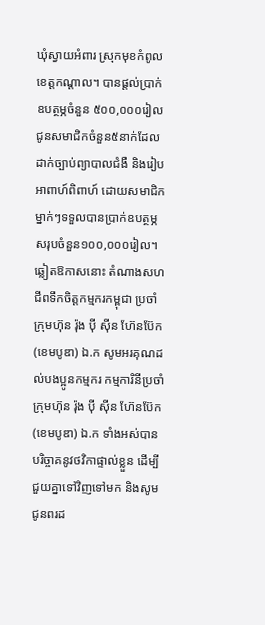ឃុំស្វាយអំពារ ស្រុកមុខកំពូល ខេត្ដកណ្ដាល។ បានផ្ដល់ប្រាក់ឧបត្ថម្ភចំនួន ៥០០,០០០រៀល ជូនសមាជិកចំនួន៥នាក់ដែលដាក់ច្បាប់ព្យាបាលជំងឺ និងរៀបអាពាហ៍ពិពាហ៍ ដោយសមាជិកម្នាក់ៗទទួលបានប្រាក់ឧបត្ថម្ភសរុបចំនួន១០០,០០០រៀល។ ឆ្លៀតឱកាសនោះ តំណាងសហជីពទឹកចិត្ដកម្មករកម្ពុជា ប្រចាំក្រុមហ៊ុន រ៉ុង ប៉ី ស៊ីន ហ៊ែនប៊ែក (ខេមបូឌា) ឯ.ក សូមអរគុណដល់បងប្អូនកម្មករ កម្មការិនីប្រចាំក្រុមហ៊ុន រ៉ុង ប៉ី ស៊ីន ហ៊ែនប៊ែក (ខេមបូឌា) ឯ.ក ទាំងអស់បានបរិច្ចាគនូវថវិកាផ្ទាល់ខ្លួន ដើម្បីជួយគ្នាទៅវិញទៅមក និងសូមជូនពរដ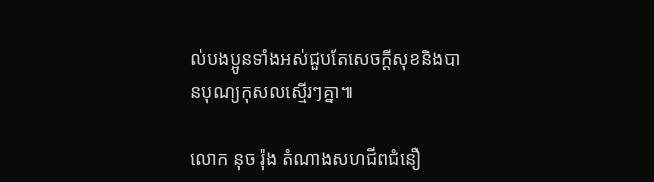ល់បងប្អូនទាំងអស់ជួបតែសេចក្ដីសុខនិងបានបុណ្យកុសលស្មើរៗគ្នា៕

លោក នុច រ៉ុង តំណាងសហជីពជំនឿ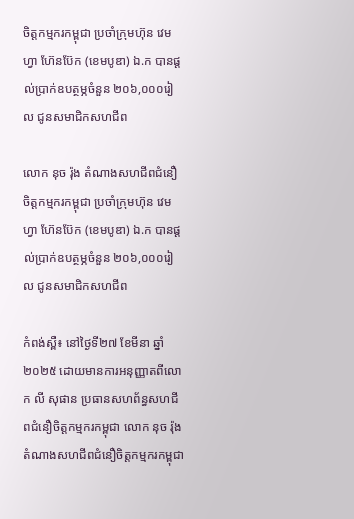ចិត្តកម្មករកម្ពុជា ប្រចាំក្រុមហ៊ុន វេម ហ្វា ហ៊ែនប៊ែក (ខេមបូឌា) ឯ.ក បានផ្ដល់ប្រាក់ឧបត្ថម្ភចំនួន ២០៦,០០០រៀល ជូនសមាជិកសហជីព

លោក នុច រ៉ុង តំណាងសហជីពជំនឿចិត្តកម្មករកម្ពុជា ប្រចាំក្រុមហ៊ុន វេម ហ្វា ហ៊ែនប៊ែក (ខេមបូឌា) ឯ.ក បានផ្ដល់ប្រាក់ឧបត្ថម្ភចំនួន ២០៦,០០០រៀល ជូនសមាជិកសហជីព

កំពង់ស្ពឺ៖ នៅថ្ងៃទី២៧ ខែមីនា ឆ្នាំ២០២៥ ដោយមានការអនុញ្ញាតពីលោក លី សុផាន ប្រធានសហព័ន្ធសហជីពជំនឿចិត្តកម្មករកម្ពុជា លោក នុច រ៉ុង តំណាងសហជីពជំនឿចិត្តកម្មករកម្ពុជា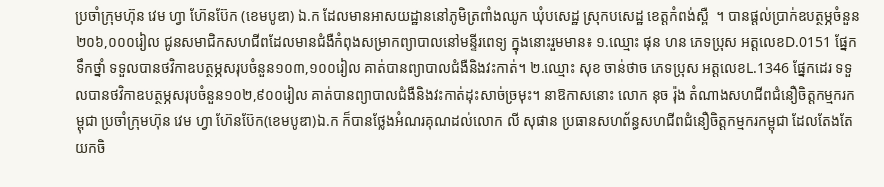ប្រចាំក្រុមហ៊ុន វេម ហ្វា ហ៊ែនប៊ែក (ខេមបូឌា) ឯ.ក ដែលមានអាសយដ្ឋាននៅភូមិត្រពាំងឈូក ឃុំបសេដ្ឋ ស្រុកបសេដ្ឋ ខេត្ដកំពង់ស្ពឺ  ។ បានផ្ដល់ប្រាក់ឧបត្ថម្ភចំនួន ២០៦,០០០រៀល ជូនសមាជិកសហជីពដែលមានជំងឺកំពុងសម្រាកព្យាបាលនៅមន្ទីរពេទ្យ ក្នុងនោះរួមមាន៖ ១.ឈ្មោះ ផុន ហន ភេទប្រុស អត្តលេខD.0151 ផ្នែកទឹកថ្នាំ ទទួលបានថវិកាឧបត្ថម្ភសរុបចំនួន១០៣,១០០រៀល គាត់បានព្យាបាលជំងឺនិងវះកាត់។ ២.ឈ្មោះ សុខ ចាន់ថាច ភេទប្រុស អត្តលេខL.1346 ផ្នែកដេរ ទទួលបានថវិកាឧបត្ថម្ភសរុបចំនួន១០២,៩០០រៀល គាត់បានព្យាបាលជំងឺនិងវះកាត់ដុះសាច់ច្រមុះ។ នាឱកាសនោះ លោក នុច រ៉ុង តំណាងសហជីពជំនឿចិត្តកម្មករកម្ពុជា ប្រចាំក្រុមហ៊ុន វេម ហ្វា ហ៊ែនប៊ែក(ខេមបូឌា)ឯ.ក ក៏បានថ្លែងអំណរគុណដល់លោក លី សុផាន ប្រធានសហព័ន្ធសហជីពជំនឿចិត្តកម្មករកម្ពុជា ដែលតែងតែយកចិ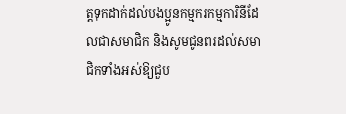ត្តទុកដាក់ដល់បងប្អូនកម្មករកម្មការិនីដែលជាសមាជិក និងសូមជូនពរដល់សមាជិកទាំងអស់ឱ្យជួប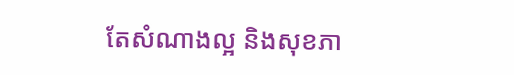តែសំណាងល្អ និងសុខភា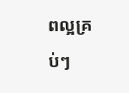ពល្អគ្រប់ៗ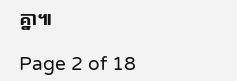គ្នា៕

Page 2 of 18